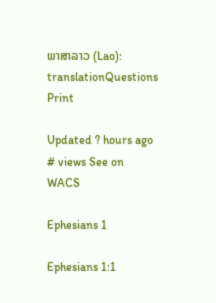ພາສາລາວ (Lao): translationQuestions Print

Updated ? hours ago # views See on WACS

Ephesians 1

Ephesians 1:1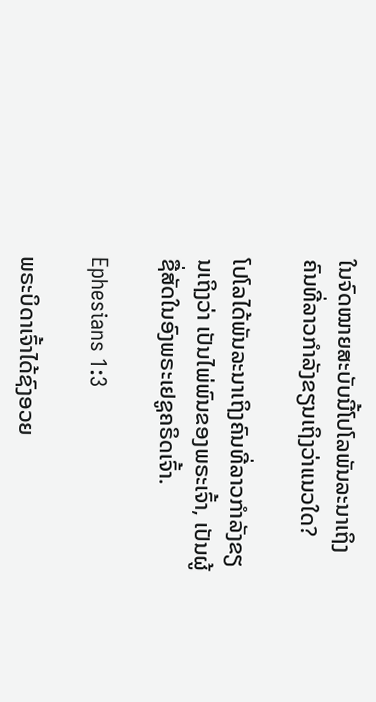ໃນຈົດໝາຍສະບັບນີ້ໂປໂລພັນລະນາເຖິງຄົນທີ່ລາວກຳລັງຂຽນເຖິງວ່າແນວໃດ?

ໂປໂລໄດ້ພັນລະນາເຖິງຄົນທີ່ລາວກຳລັງຂຽນເຖິງວ່າ ເປັນໄພ່ພົນຂອງພຣະເຈົ້າ, ເປັນຜູ້ຊື່ສັດໃນອົງພຣະເຢຊູຄຣິດເຈົ້າ.

Ephesians 1:3

ພຣະບິດາເຈົ້າໄດ້ຊົງອວຍ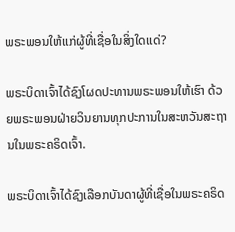ພຣະພອນໃຫ້ເເກ່ຜູ້ທີ່ເຊື່ອໃນສິ່ງໃດເເດ່?

ພຣະບິດາເຈົ້າໄດ້ຊົງໂຜດປະທານພຣະພອນໃຫ້ເຮົາ ດ້ວຍພຣະພອນຝ່າຍວິນຍານທຸກປະການໃນສະຫວັນສະຖານໃນພຣະຄຣິດເຈົ້າ.

ພຣະບິດາເຈົ້າໄດ້ຊົງເລືອກບັນດາຜູ້ທີ່ເຊື່ອໃນພຣະຄຣິດ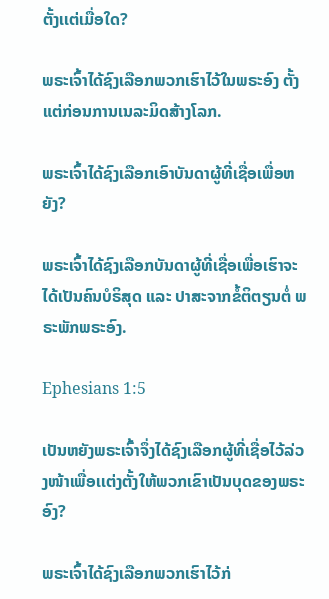ຕັ້ງເເຕ່ເມື່ອໃດ?

ພຣະເຈົ້າໄດ້ຊົງເລືອກພວກເຮົາໄວ້ໃນພຣະອົງ ຕັ້ງແຕ່ກ່ອນການເນລະມິດສ້າງໂລກ.

ພຣະເຈົ້າໄດ້ຊົງເລືອກເອົາບັນດາຜູ້ທີ່ເຊື່ອເພື່ອຫຍັງ?

ພຣະເຈົ້າໄດ້ຊົງເລືອກບັນດາຜູ້ທີ່ເຊື່ອເພື່ອເຮົາຈະໄດ້ເປັນຄົນບໍຣິສຸດ ແລະ ປາສະຈາກຂໍ້ຕິຕຽນຕໍ່ ພຣະພັກພຣະອົງ.

Ephesians 1:5

ເປັນຫຍັງພຣະເຈົ້າຈຶ່ງໄດ້ຊົງເລືອກຜູ້ທີ່ເຊື່ອໄວ້ລ່ວງໜ້າເພື່ອເເຕ່ງຕັ້ງໃຫ້ພວກເຂົາເປັນບຸດຂອງພຣະອົງ?

ພຣະເຈົ້າໄດ້ຊົງເລືອກພວກເຮົາໄວ້ກ່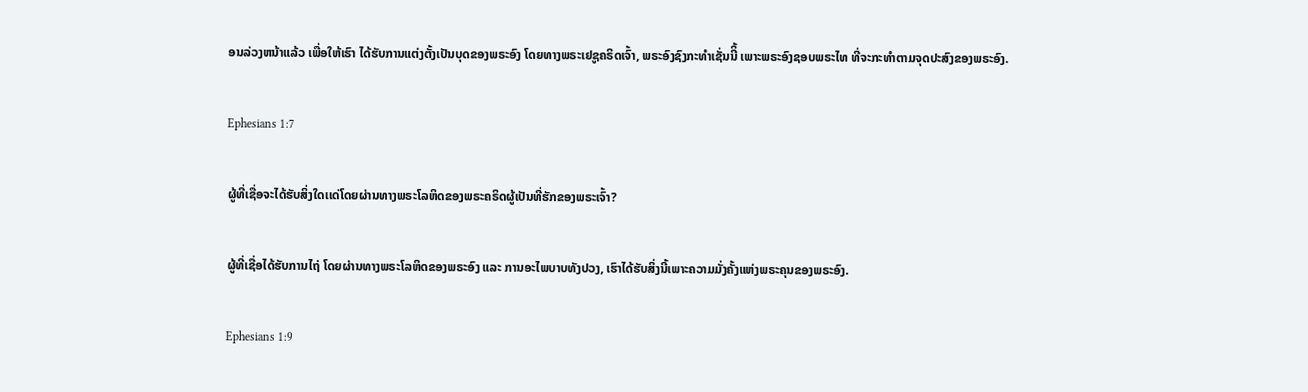ອນລ່ວງຫນ້າແລ້ວ ເພື່ອໃຫ້ເຮົາ ໄດ້ຮັບການແຕ່ງຕັ້ງເປັນບຸດຂອງພຣະອົງ ໂດຍທາງພຣະເຢຊູຄຣິດເຈົ້າ, ພຣະອົງຊົງກະທຳເຊັ່ນນີິ້ ເພາະພຣະອົງຊອບພຣະໄທ ທີ່ຈະກະທຳຕາມຈຸດປະສົງຂອງພຣະອົງ.

Ephesians 1:7

ຜູ້ທີ່ເຊື່ອຈະໄດ້ຮັບສິ່ງໃດເເດ່ໂດຍຜ່ານທາງພຣະໂລຫິດຂອງພຣະຄຣິດຜູ້ເປັນທີ່ຮັກຂອງພຣະເຈົ້າ?

ຜູ້ທີ່ເຊື່ອໄດ້ຮັບການໄຖ່ ໂດຍຜ່ານທາງພຣະໂລຫິດຂອງພຣະອົງ ແລະ ການອະໄພບາບທັງປວງ, ເຮົາໄດ້ຮັບສິ່ງນີ້ເພາະຄວາມມັ່ງຄັ້ງແຫ່ງພຣະຄຸນຂອງພຣະອົງ.

Ephesians 1:9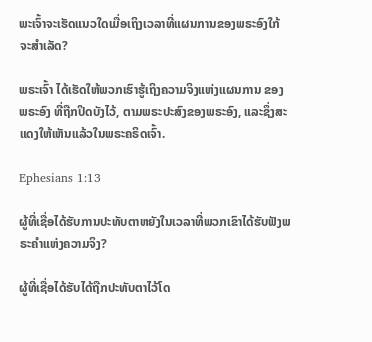ພະເຈົ້າຈະເຮັດແນວໃດເມື່ອເຖິງເວລາທີ່ແຜນການຂອງພຣະອົງໃກ້ຈະສໍາເລັດ?

ພຣະເຈົ້າ ໄດ້ເຮັດໃຫ້ພວກເຮົາຮູ້ເຖິງຄວາມຈິງແຫ່ງແຜນການ ຂອງພຣະອົງ ທີ່ຖືກປິດບັງໄວ້, ຕາມພຣະປະສົງຂອງພຣະອົງ, ແລະຊຶ່ງສະແດງໃຫ້ເຫັນແລ້ວໃນພຣະຄຣິດເຈົ້າ.

Ephesians 1:13

ຜູ້ທີ່ເຊື່ອໄດ້ຮັບການປະທັບຕາຫຍັງໃນເວລາທີ່ພວກເຂົາໄດ້ຮັບຟັງພຣະຄຳແຫ່ງຄວາມຈິງ?

ຜູ້ທີ່ເຊື່ອໄດ້ຮັບໄດ້ຖືກປະທັບຕາໄວ້ໂດ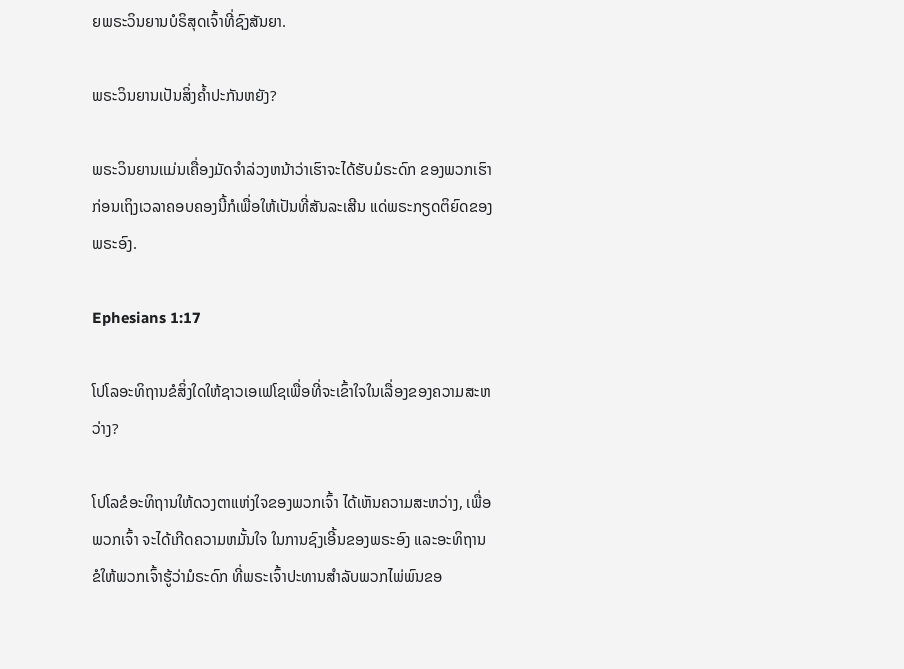ຍພຣະວິນຍານບໍຣິສຸດເຈົ້າທີ່ຊົງສັນຍາ.

ພຣະວິນຍານເປັນສິ່ງຄໍ້າປະກັນຫຍັງ?

ພຣະວິນຍານເເມ່ນເຄື່ອງມັດຈຳລ່ວງຫນ້າວ່າເຮົາຈະໄດ້ຮັບມໍຣະດົກ ຂອງພວກເຮົາກ່ອນເຖິງເວລາຄອບຄອງນີ້ກໍເພື່ອໃຫ້ເປັນທີ່ສັນລະເສີນ ແດ່ພຣະກຽດຕິຍົດຂອງພຣະອົງ.

Ephesians 1:17

ໂປໂລອະທິຖານຂໍສິ່ງໃດໃຫ້ຊາວເອເຟໂຊເພື່ອທີ່ຈະເຂົ້າໃຈໃນເລື່ອງຂອງຄວາມສະຫວ່າງ?

ໂປໂລຂໍອະທິຖານໃຫ້ດວງຕາແຫ່ງໃຈຂອງພວກເຈົ້າ ໄດ້ເຫັນຄວາມສະຫວ່າງ, ເພື່ອພວກເຈົ້າ ຈະໄດ້ເກີດຄວາມຫມັ້ນໃຈ ໃນການຊົງເອີ້ນຂອງພຣະອົງ ແລະອະທິຖານຂໍໃຫ້ພວກເຈົ້າຮູ້ວ່າມໍຣະດົກ ທີ່ພຣະເຈົ້າປະທານສຳລັບພວກໄພ່ພົນຂອ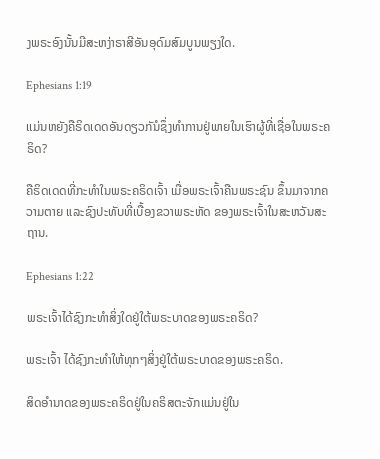ງພຣະອົງນັ້ນມີສະຫງ່າຣາສີອັນອຸດົມສົມບູນພຽງໃດ.

Ephesians 1:19

ເເມ່ນຫຍັງຄືຣິດເດດອັນດຽວກັນໍຊຶ່ງທຳການຢູ່ພາຍໃນເຮົາຜູ້ທີ່ເຊື່ອໃນພຣະຄຣິດ?

ຄືຣິດເດດທີ່ກະທຳໃນພຣະຄຣິດເຈົ້າ ເມື່ອພຣະເຈົ້າຄືນພຣະຊົນ ຂຶ້ນມາຈາກຄວາມຕາຍ ແລະຊົງປະທັບທີ່ເບື້ອງຂວາພຣະຫັດ ຂອງພຣະເຈົ້າໃນສະຫວັນສະຖານ.

Ephesians 1:22

ພຣະເຈົ້າໄດ້ຊົງກະທໍາສິ່ງໃດຢູ່ໃຕ້ພຣະບາດຂອງພຣະຄຣິດ?

ພຣະເຈົ້າ ໄດ້ຊົງກະທຳໃຫ້ທຸກໆສິ່ງຢູ່ໃຕ້ພຣະບາດຂອງພຣະຄຣິດ.

ສິດອຳນາດຂອງພຣະຄຣິດຢູ່ໃນຄຣິສຕະຈັກແມ່ນຢູ່ໃນ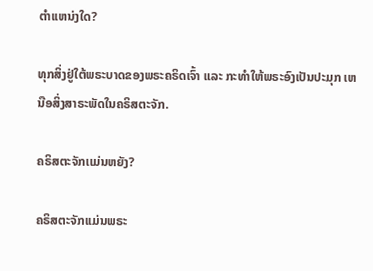ຕໍາເເຫນ່ງໃດ?

ທຸກສິ່ງຢູ່ໃຕ້ພຣະບາດຂອງພຣະຄຣິດເຈົ້າ ແລະ ກະທຳໃຫ້ພຣະອົງເປັນປະມຸກ ເຫນືອສິ່ງສາຣະພັດໃນຄຣິສຕະຈັກ.

ຄຣິສຕະຈັກເເມ່ນຫຍັງ?

ຄຣິສຕະຈັກເເມ່ນພຣະ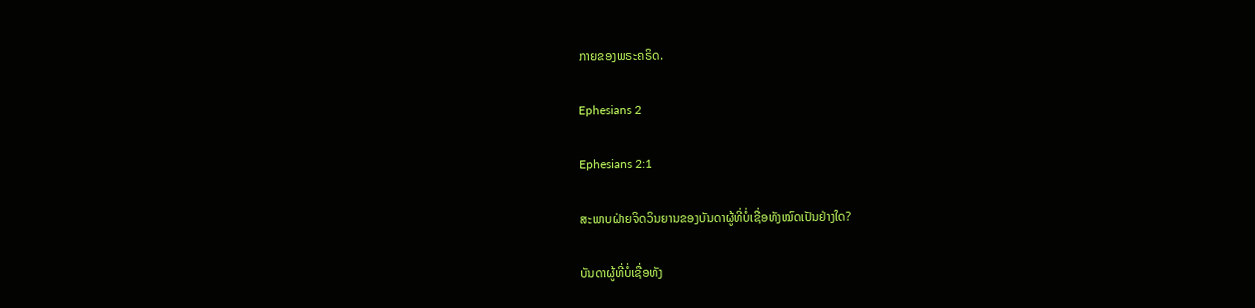ກາຍຂອງພຣະຄຣິດ.

Ephesians 2

Ephesians 2:1

ສະພາບຝ່າຍຈິດວິນຍານຂອງບັນດາຜູ້ທີ່ບໍ່ເຊື່ອທັງໝົດເປັນຢ່າງໃດ?

ບັນດາຜູ້ທີ່ບໍ່ເຊື່ອທັງ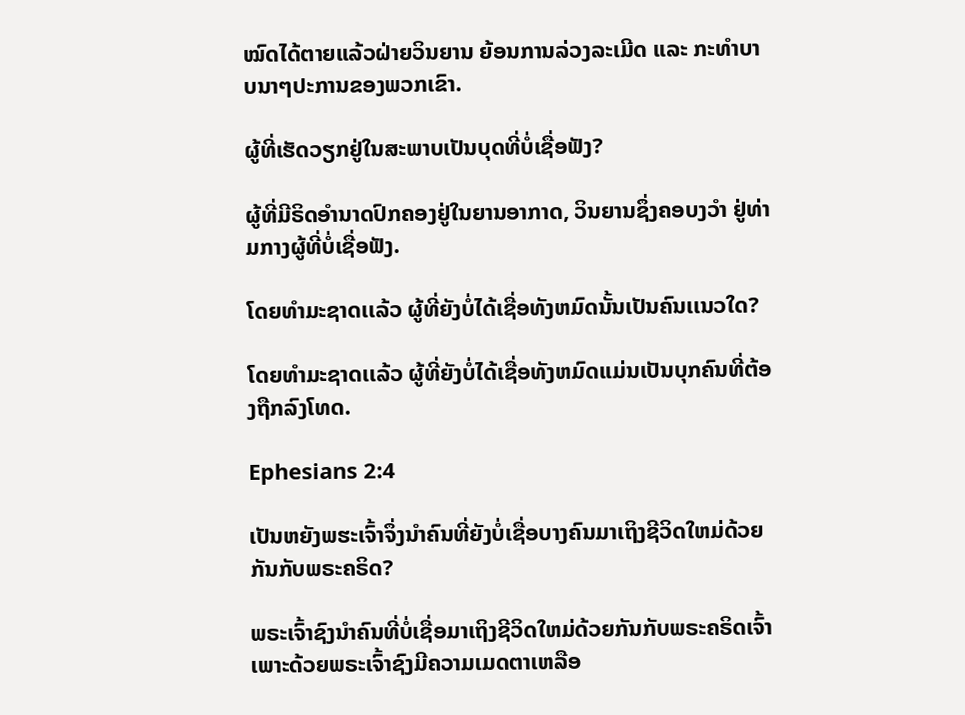ໝົດໄດ້ຕາຍແລ້ວຝ່າຍວິນຍານ ຍ້ອນການລ່ວງລະເມີດ ແລະ ກະທໍາບາບນາໆປະການຂອງພວກເຂົາ.

ຜູ້ທີ່ເຮັດວຽກຢູ່ໃນສະພາບເປັນບຸດທີ່ບໍ່ເຊື່ອຟັງ?

ຜູ້ທີ່ມີຣິດອຳນາດປົກຄອງຢູ່ໃນຍານອາກາດ, ວິນຍານຊຶ່ງຄອບງວຳ ຢູ່ທ່າມກາງຜູ້ທີ່ບໍ່ເຊື່ອຟັງ.

ໂດຍທໍາມະຊາດເເລ້ວ ຜູ້ທີ່ຍັງບໍ່ໄດ້ເຊື່ອທັງຫມົດນັ້ນເປັນຄົນເເນວໃດ?

ໂດຍທໍາມະຊາດເເລ້ວ ຜູ້ທີ່ຍັງບໍ່ໄດ້ເຊື່ອທັງຫມົດເເມ່ນເປັນບຸກຄົນທີ່ຕ້ອງຖືກລົງໂທດ.

Ephesians 2:4

ເປັນຫຍັງພຮະເຈົ້າຈຶ່ງນໍາຄົນທີ່ຍັງບໍ່ເຊື່ອບາງຄົນມາເຖິງຊີວິດໃຫມ່ດ້ວຍກັນກັບພຣະຄຣິດ?

ພຣະເຈົ້າຊົງນຳຄົນທີ່ບໍ່ເຊື່ອມາເຖິງຊີວິດໃຫມ່ດ້ວຍກັນກັບພຣະຄຣິດເຈົ້າ ເພາະດ້ວຍພຣະເຈົ້າຊົງມີຄວາມເມດຕາເຫລືອ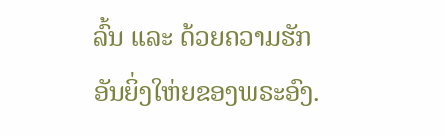ລົ້ນ ເເລະ ດ້ວຍຄວາມຮັກອັນຍິ່ງໃຫ່ຍຂອງພຣະອົງ.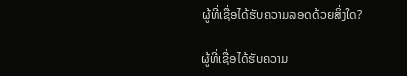ຜູ້ທີ່ເຊື່ອໄດ້ຮັບຄວາມລອດດ້ວຍສິ່ງໃດ?

ຜູ້ທີ່ເຊື່ອໄດ້ຮັບຄວາມ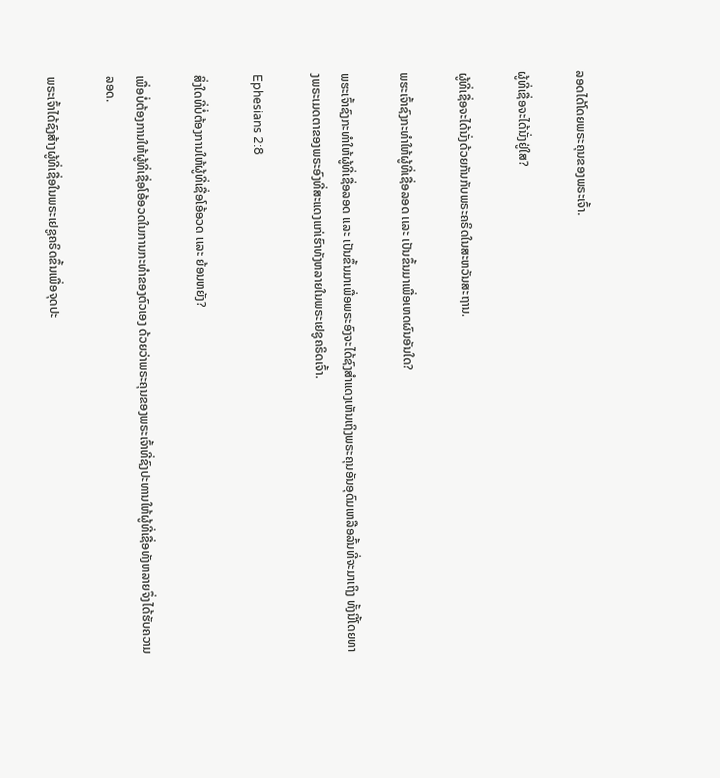ລອດໄດ້ໂດຍພຣະຄຸນຂອງພຣະເຈົ້າ.

ຜູ້ທີ່ເຊື່ອຈະໄດ້ນັ່ງຢູ່ໃສ?

ຜູ້ທີ່ເຊື່ອຈະໄດ້ນັ່ງດ້ວຍກັນກັບພຣະຄຣິດໃນສະຫວັນສະຖານ.

ພຮະເຈົ້າຊົງກະທໍາໃຫ້ຜູ້ທີ່ເຊື່ອລອດ ເເລະ ເປັນຂຶ້ນມາເພື່ອເຫດຜົນອັນໃດ?

ພຮະເຈົ້າຊົງກະທໍາໃຫ້ຜູ້ທີ່ເຊື່ອລອດ ເເລະ ເປັນຂຶ້ນມາເພື່ອພຣະອົງຈະໄດ້ຊົງສຳແດງເຫັນເຖິງພຣະຄຸນອັນອຸດົມເຫລືອລົ້ນທີ່ຈະມາເຖິງ ທັ້ງນີ້ໂດຍທາງພຣະເມດຕາຂອງພຣະອົງທີ່ສະແດງແກ່ເຮົາທັງຫລາຍໃນພຣະເຢຊູຄຣິດເຈົ້າ.

Ephesians 2:8

ສິ່ງໃດທີ່ບໍ່ຕ້ອງການໃຫ້ຜູ້ທີ່ເຊື່ອໂອ້ອວດ ເເລະ ຍ້ອນຫຍັງ?

ເພື່ອບໍ່ຕ້ອງການໃຫ້ຜູ້ທີ່ເຊື່ອໂອ້ອວດໃນການກະທໍາຂອງຕົວເອງ ດ້ວຍວ່າພຣະຄຸນຂອງພຣະເຈົ້າທີ່ຊົງປະທານໃຫ້ຜູ້ທີ່ເຊື່ອທັງຫລາຍຈຶ່ງໄດ້ຮັບຄວາມລອດ.

ພຣະເຈົ້າໄດ້ຊົງສ້າງຜູ້ທີ່ເຊື່ອໃນພຣະເຢຊູຄຣິດຂຶ້ນເພື່ອຈຸດປະ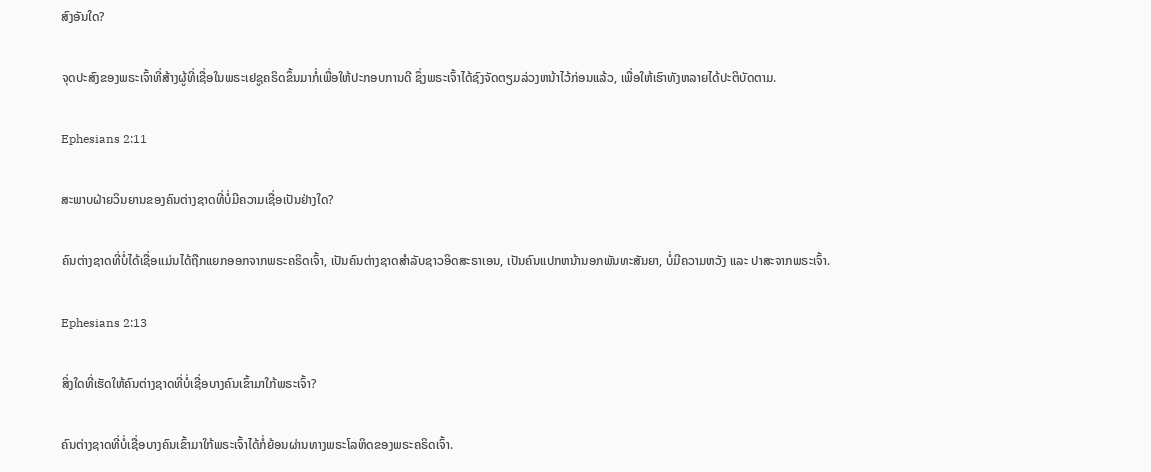ສົງອັນໃດ?

ຈຸດປະສົງຂອງພຣະເຈົ້າທີ່ສ້າງຜູ້ທີ່ເຊື່ອໃນພຣະເຢຊູຄຣິດຂຶ້ນມາກໍ່ເພື່ອໃຫ້ປະກອບການດີ ຊຶ່ງພຣະເຈົ້າໄດ້ຊົງຈັດຕຽມລ່ວງຫນ້າໄວ້ກ່ອນແລ້ວ, ເພື່ອໃຫ້ເຮົາທັງຫລາຍໄດ້ປະຕິບັດຕາມ.

Ephesians 2:11

ສະພາບຝ່າຍວິນຍານຂອງຄົນຕ່າງຊາດທີ່ບໍ່ມີຄວາມເຊື່ອເປັນຢ່າງໃດ?

ຄົນຕ່າງຊາດທີ່ບໍ່ໄດ້ເຊື່ອເເມ່ນໄດ້ຖືກແຍກອອກຈາກພຣະຄຣິດເຈົ້າ, ເປັນຄົນຕ່າງຊາດສຳລັບຊາວອິດສະຣາເອນ, ເປັນຄົນແປກຫນ້ານອກພັນທະສັນຍາ, ບໍ່ມີຄວາມຫວັງ ແລະ ປາສະຈາກພຣະເຈົ້າ.

Ephesians 2:13

ສິ່ງໃດທີ່ເຮັດໃຫ້ຄົນຕ່າງຊາດທີ່ບໍ່ເຊື່ອບາງຄົນເຂົ້າມາໃກ້ພຣະເຈົ້າ?

ຄົນຕ່າງຊາດທີ່ບໍ່ເຊື່ອບາງຄົນເຂົ້າມາໃກ້ພຣະເຈົ້າໄດ້ກໍ່ຍ້ອນຜ່ານທາງພຣະໂລຫິດຂອງພຣະຄຣິດເຈົ້າ.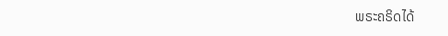ພຣະຄຣິດໄດ້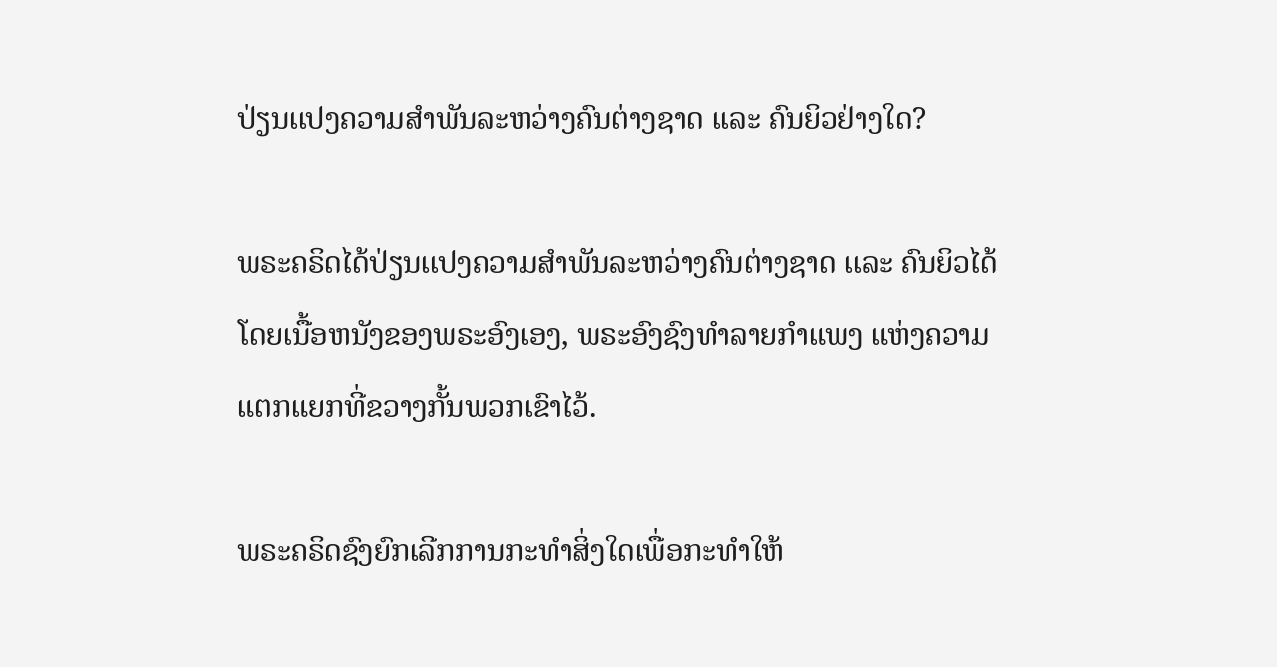ປ່ຽນເເປງຄວາມສໍາພັນລະຫວ່າງຄົນຕ່າງຊາດ ເເລະ ຄົນຍິວຢ່າງໃດ?

ພຣະຄຣິດໄດ້ປ່ຽນເເປງຄວາມສໍາພັນລະຫວ່າງຄົນຕ່າງຊາດ ເເລະ ຄົນຍິວໄດ້ໂດຍເນື້ອຫນັງຂອງພຣະອົງເອງ, ພຣະອົງຊົງທຳລາຍກຳແພງ ແຫ່ງຄວາມແຕກແຍກທີ່ຂວາງກັ້ນພວກເຂົາໄວ້.

ພຣະຄຣິດຊົງຍົກເລີກການກະທໍາສິ່ງໃດເພື່ອກະທໍາໃຫ້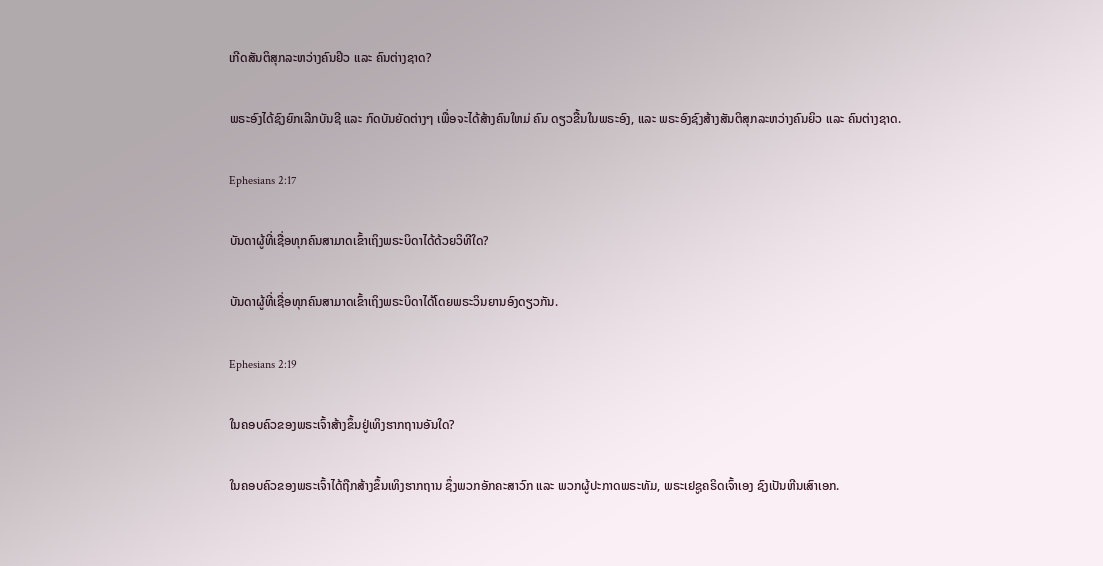ເກີດສັນຕິສຸກລະຫວ່າງຄົນຢິວ ເເລະ ຄົນຕ່າງຊາດ?

ພຣະອົງໄດ້ຊົງຍົກເລີກບັນຊີ ແລະ ກົດບັນຍັດຕ່າງໆ ເພື່ອຈະໄດ້ສ້າງຄົນໃຫມ່ ຄົນ ດຽວຂື້ນໃນພຣະອົງ, ແລະ ພຣະອົງຊົງສ້າງສັນຕິສຸກລະຫວ່າງຄົນຍິວ ເເລະ ຄົນຕ່າງຊາດ.

Ephesians 2:17

ບັນດາຜູ້ທີ່ເຊື່ອທຸກຄົນສາມາດເຂົ້າເຖິງພຣະບິດາໄດ້ດ້ວຍວິທີໃດ?

ບັນດາຜູ້ທີ່ເຊື່ອທຸກຄົນສາມາດເຂົ້າເຖິງພຣະບິດາໄດ້ໂດຍພຣະວິນຍານອົງດຽວກັນ.

Ephesians 2:19

ໃນຄອບຄົວຂອງພຣະເຈົ້າສ້າງຂຶ້ນຢູ່ເທິງຮາກຖານອັນໃດ?

ໃນຄອບຄົວຂອງພຣະເຈົ້າໄດ້ຖືກສ້າງຂຶ້ນເທິງຮາກຖານ ຊຶ່ງພວກອັກຄະສາວົກ ແລະ ພວກຜູ້ປະກາດພຣະທັມ, ພຣະເຢຊູຄຣິດເຈົ້າເອງ ຊົງເປັນຫີນເສົາເອກ.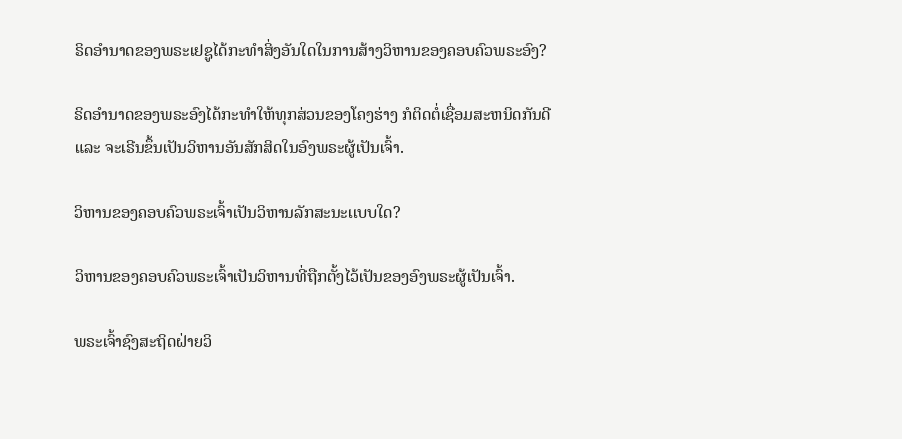ຣິດອໍານາດຂອງພຣະເຢຊູໄດ້ກະທໍາສິ່ງອັນໃດໃນການສ້າງວິຫານຂອງຄອບຄົວພຣະອົງ?

ຣິດອໍານາດຂອງພຣະອົງໄດ້ກະທໍາໃຫ້ທຸກສ່ວນຂອງໂຄງຮ່າງ ກໍຕິດຕໍ່ເຊື່ອມສະຫນິດກັນດີ ແລະ ຈະເຣີນຂຶ້ນເປັນວິຫານອັນສັກສິດໃນອົງພຣະຜູ້ເປັນເຈົ້າ.

ວິຫານຂອງຄອບຄົວພຣະເຈົ້າເປັນວິຫານລັກສະນະເເບບໃດ?

ວິຫານຂອງຄອບຄົວພຣະເຈົ້າເປັນວິຫານທີ່ຖືກຕັ້ງໄວ້ເປັນຂອງອົງພຣະຜູ້ເປັນເຈົ້າ.

ພຣະເຈົ້າຊົງສະຖິດຝ່າຍວິ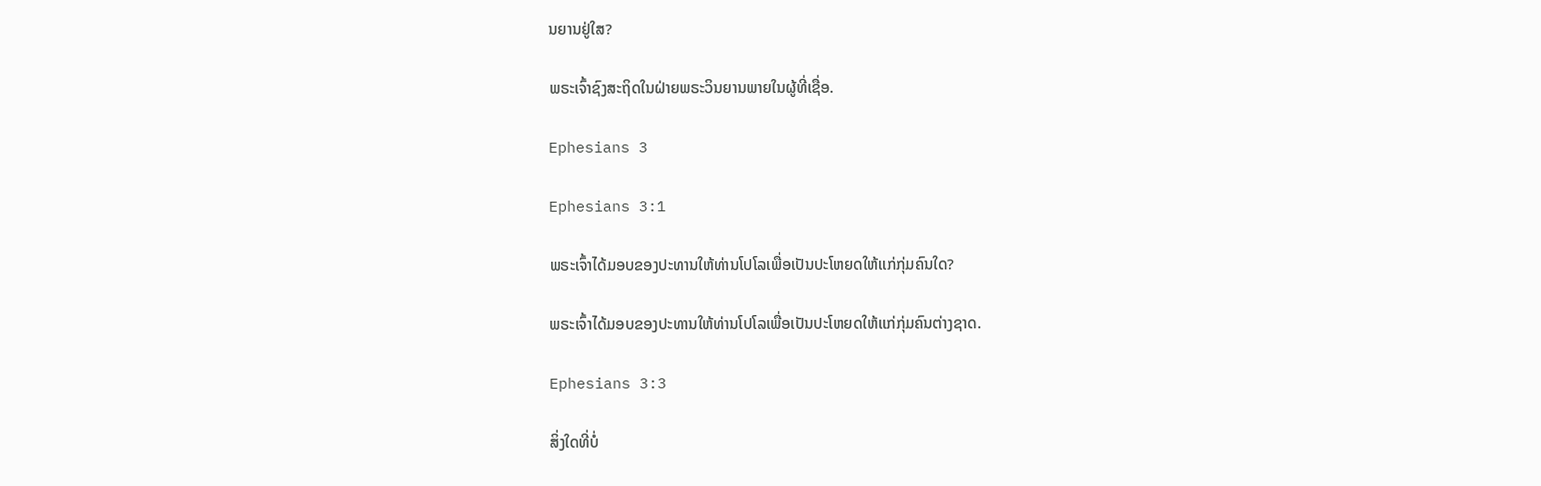ນຍານຢູ່ໃສ?

ພຣະເຈົ້າຊົງສະຖິດໃນຝ່າຍພຣະວິນຍານພາຍໃນຜູ້ທີ່ເຊື່ອ.

Ephesians 3

Ephesians 3:1

ພຣະເຈົ້າໄດ້ມອບຂອງປະທານໃຫ້ທ່ານໂປໂລເພື່ອເປັນປະໂຫຍດໃຫ້ເເກ່ກຸ່ມຄົນໃດ?

ພຣະເຈົ້າໄດ້ມອບຂອງປະທານໃຫ້ທ່ານໂປໂລເພື່ອເປັນປະໂຫຍດໃຫ້ເເກ່ກຸ່ມຄົນຕ່າງຊາດ.

Ephesians 3:3

ສິ່ງໃດທີ່ບໍ່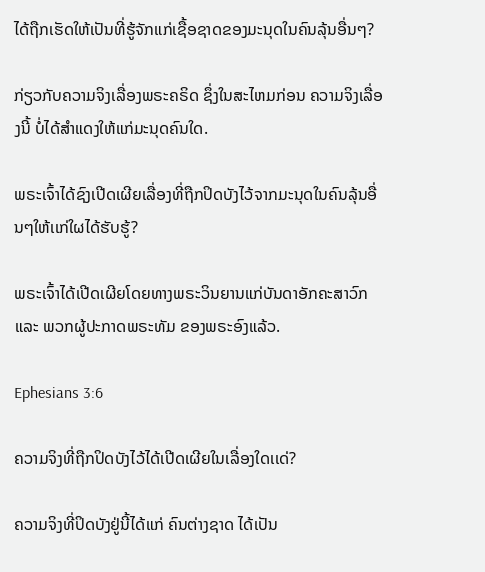ໄດ້ຖືກເຮັດໃຫ້ເປັນທີ່ຮູ້ຈັກແກ່ເຊື້ອຊາດຂອງມະນຸດໃນຄົນລຸ້ນອື່ນໆ?

ກ່ຽວກັບຄວາມຈິງເລື່ອງພຣະຄຣິດ ຊຶ່ງໃນສະໄຫມກ່ອນ ຄວາມຈິງເລື່ອງນີ້ ບໍ່ໄດ້ສຳແດງໃຫ້ແກ່ມະນຸດຄົນໃດ.

ພຣະເຈົ້າໄດ້ຊົງເປີດເຜີຍເລື່ອງທີ່ຖືກປິດບັງໄວ້ຈາກມະນຸດໃນຄົນລຸ້ນອື່ນໆໃຫ້ເເກ່ໃຜໄດ້ຮັບຮູ້?

ພຣະເຈົ້າໄດ້ເປີດເຜີຍໂດຍທາງພຣະວິນຍານແກ່ບັນດາອັກຄະສາວົກ ແລະ ພວກຜູ້ປະກາດພຣະທັມ ຂອງພຣະອົງແລ້ວ.

Ephesians 3:6

ຄວາມຈິງທີ່ຖືກປິດບັງໄວ້ໄດ້ເປີດເຜີຍໃນເລື່ອງໃດເເດ່?

ຄວາມຈິງທີ່ປິດບັງຢູ່ນີ້ໄດ້ແກ່ ຄົນຕ່າງຊາດ ໄດ້ເປັນ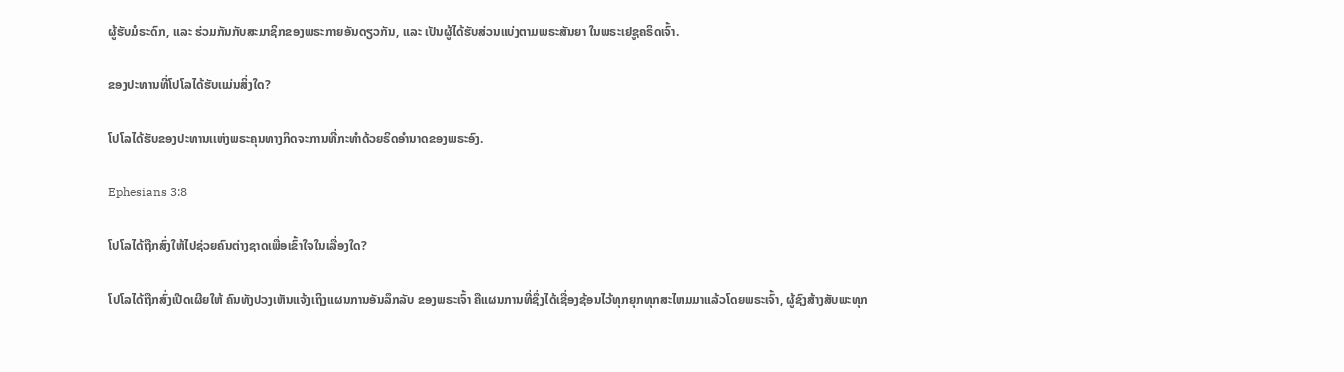ຜູ້ຮັບມໍຣະດົກ, ແລະ ຮ່ວມກັນກັບສະມາຊິກຂອງພຣະກາຍອັນດຽວກັນ, ແລະ ເປັນຜູ້ໄດ້ຮັບສ່ວນແບ່ງຕາມພຣະສັນຍາ ໃນພຣະເຢຊູຄຣິດເຈົ້າ.

ຂອງປະທານທີ່ໂປໂລໄດ້ຮັບເເມ່ນສິ່ງໃດ?

ໂປໂລໄດ້ຮັບຂອງປະທານເເຫ່ງພຣະຄຸນທາງກິດຈະການທີ່ກະທຳດ້ວຍຣິດອຳນາດຂອງພຣະອົງ.

Ephesians 3:8

ໂປໂລໄດ້ຖືກສົ່ງໃຫ້ໄປຊ່ວຍຄົນຕ່າງຊາດເພື່ອເຂົ້າໃຈໃນເລື່ອງໃດ?

ໂປໂລໄດ້ຖືກສົ່ງເປີດເຜີຍໃຫ້ ຄົນທັງປວງເຫັນແຈ້ງເຖິງແຜນການອັນລຶກລັບ ຂອງພຣະເຈົ້າ ຄືແຜນການທີ່ຊຶ່ງໄດ້ເຊື່ອງຊ້ອນໄວ້ທຸກຍຸກທຸກສະໄຫມມາແລ້ວໂດຍພຣະເຈົ້າ, ຜູ້ຊົງສ້າງສັບພະທຸກ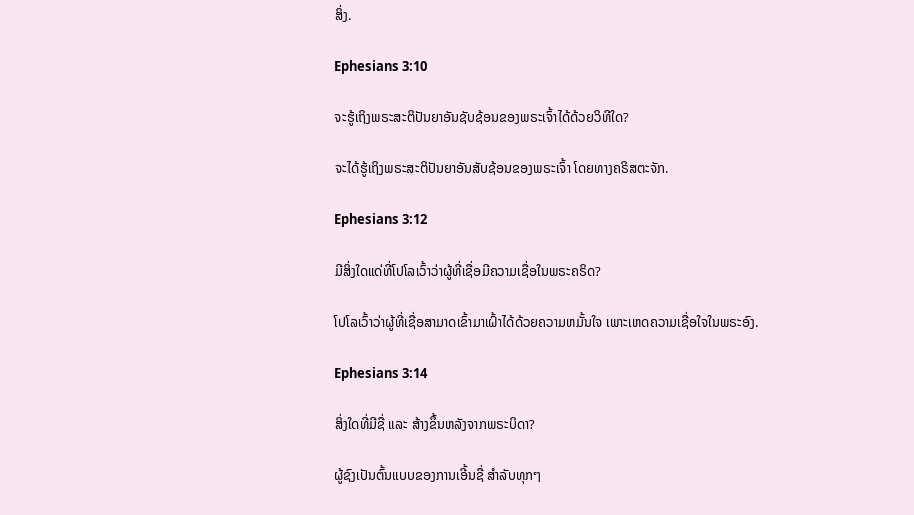ສິ່ງ.

Ephesians 3:10

ຈະຮູ້ເຖິງພຣະສະຕິປັນຍາອັນຊັບຊ້ອນຂອງພຣະເຈົ້າໄດ້ດ້ວຍວິທີໃດ?

ຈະໄດ້ຮູ້ເຖິງພຣະສະຕິປັນຍາອັນສັບຊ້ອນຂອງພຣະເຈົ້າ ໂດຍທາງຄຣິສຕະຈັກ.

Ephesians 3:12

ມີສິ່ງໃດແດ່ທີ່ໂປໂລເວົ້າວ່າຜູ້ທີ່ເຊື່ອມີຄວາມເຊື່ອໃນພຣະຄຣິດ?

ໂປໂລເວົ້າວ່າຜູ້ທີ່ເຊື່ອສາມາດເຂົ້າມາເຝົ້າໄດ້ດ້ວຍຄວາມຫມັ້ນໃຈ ເພາະເຫດຄວາມເຊື່ອໃຈໃນພຣະອົງ.

Ephesians 3:14

ສິ່ງໃດທີ່ມີຊື່ ແລະ ສ້າງຂຶ້ນຫລັງຈາກພຣະບິດາ?

ຜູ້ຊົງເປັນຕົ້ນແບບຂອງການເອີ້ນຊື່ ສຳລັບທຸກໆ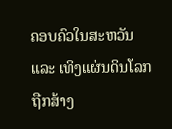ຄອບຄົວໃນສະຫວັນ ແລະ ເທິງແຜ່ນດິນໂລກຖືກສ້າງ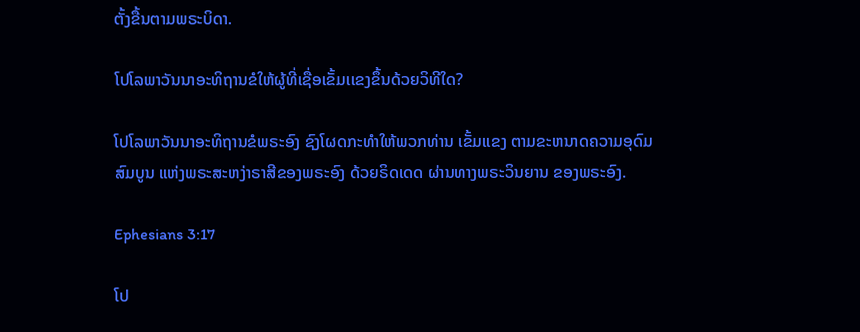ຕັ້ງຂື້ນຕາມພຣະບິດາ.

ໂປໂລພາວັນນາອະທິຖານຂໍໃຫ້ຜູ້ທີ່ເຊື່ອເຂັ້ມເເຂງຂຶ້ນດ້ວຍວິທີໃດ?

ໂປໂລພາວັນນາອະທິຖານຂໍພຣະອົງ ຊົງໂຜດກະທຳໃຫ້ພວກທ່ານ ເຂັ້ມແຂງ ຕາມຂະຫນາດຄວາມອຸດົມສົມບູນ ແຫ່ງພຣະສະຫງ່າຣາສີຂອງພຣະອົງ ດ້ວຍຣິດເດດ ຜ່ານທາງພຣະວິນຍານ ຂອງພຣະອົງ.

Ephesians 3:17

ໂປ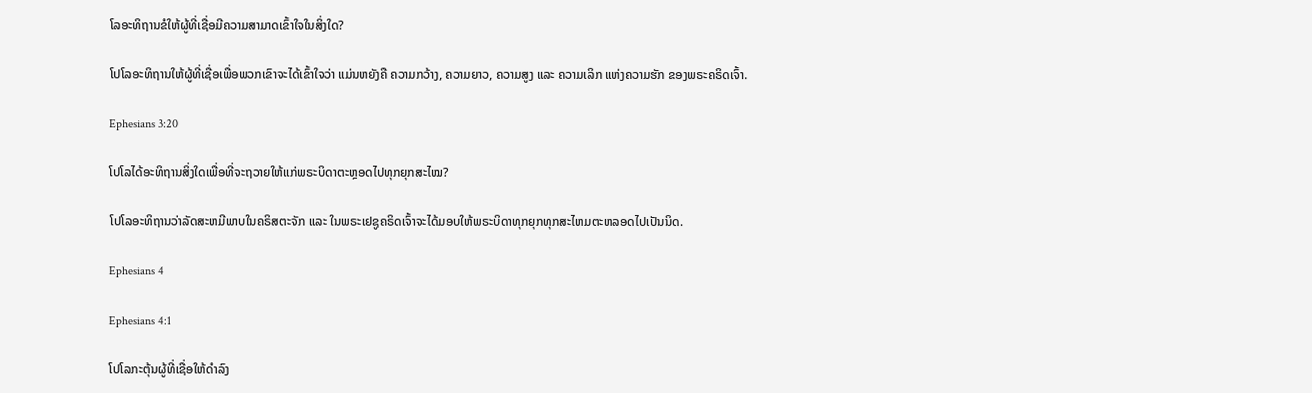ໂລອະທິຖານຂໍໃຫ້ຜູ້ທີ່ເຊື່ອມີຄວາມສາມາດເຂົ້າໃຈໃນສິ່ງໃດ?

ໂປໂລອະທິຖານໃຫ້ຜູ້ທີ່ເຊື່ອເພື່ອພວກເຂົາຈະໄດ້ເຂົ້າໃຈວ່າ ແມ່ນຫຍັງຄື ຄວາມກວ້າງ, ຄວາມຍາວ, ຄວາມສູງ ແລະ ຄວາມເລິກ ແຫ່ງຄວາມຮັກ ຂອງພຣະຄຣິດເຈົ້າ.

Ephesians 3:20

ໂປໂລໄດ້ອະທິຖານສິ່ງໃດເພື່ອທີ່ຈະຖວາຍໃຫ້ເເກ່ພຣະບິດາຕະຫຼອດໄປທຸກຍຸກສະໄໝ?

ໂປໂລອະທິຖານວ່າລັດສະຫມີພາບໃນຄຣິສຕະຈັກ ແລະ ໃນພຣະເຢຊູຄຣິດເຈົ້າຈະໄດ້ມອບໃຫ້ພຣະບິດາທຸກຍຸກທຸກສະໄຫມຕະຫລອດໄປເປັນນິດ.

Ephesians 4

Ephesians 4:1

ໂປໂລກະຕຸ້ນຜູ້ທີ່ເຊື່ອໃຫ້ດຳລົງ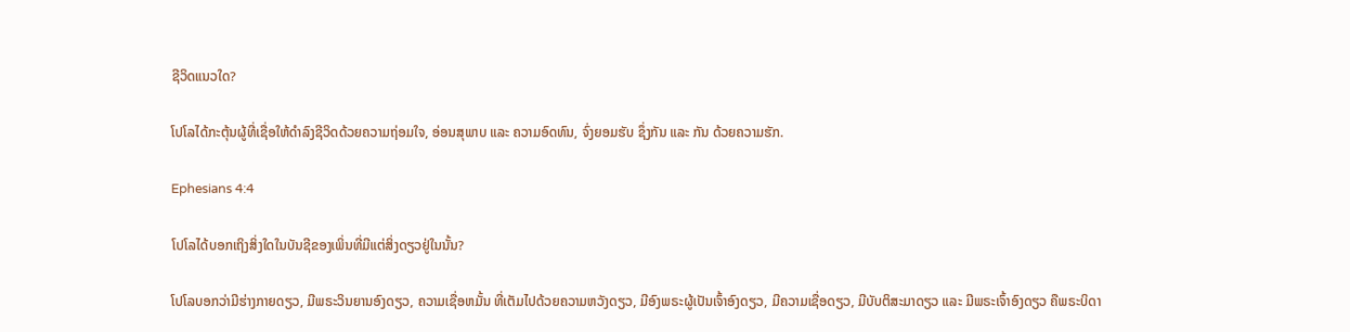ຊີວິດແນວໃດ?

ໂປໂລໄດ້ກະຕຸ້ນຜູ້ທີ່ເຊື່ອໃຫ້ດຳລົງຊີວິດດ້ວຍຄວາມຖ່ອມໃຈ, ອ່ອນສຸພາບ ແລະ ຄວາມອົດທົນ, ຈົ່ງຍອມຮັບ ຊຶ່ງກັນ ແລະ ກັນ ດ້ວຍຄວາມຮັກ.

Ephesians 4:4

ໂປໂລໄດ້ບອກເຖິງສິ່ງໃດໃນບັນຊີຂອງເພິ່ນທີ່ມີແຕ່ສິ່ງດຽວຢູ່ໃນນັ້ນ?

ໂປໂລບອກວ່າມີຮ່າງກາຍດຽວ, ມີພຣະວິນຍານອົງດຽວ, ຄວາມເຊື່ອຫມັ້ນ ທີ່ເຕັມໄປດ້ວຍຄວາມຫວັງດຽວ, ມີອົງພຣະຜູ້ເປັນເຈົ້າອົງດຽວ, ມີຄວາມເຊື່ອດຽວ, ມີບັບຕິສະມາດຽວ ແລະ ມີພຣະເຈົ້າອົງດຽວ ຄືພຣະບິດາ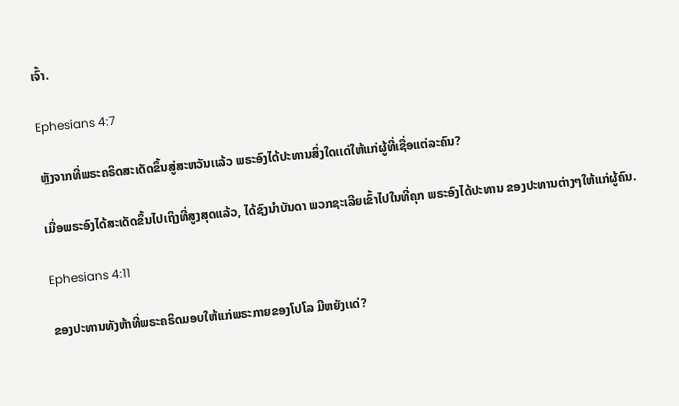ເຈົ້າ.

Ephesians 4:7

ຫຼັງຈາກທີ່ພຣະຄຣິດສະເດັດຂຶ້ນສູ່ສະຫວັນເເລ້ວ ພຣະອົງໄດ້ປະທານສິ່ງໃດເເດ່ໃຫ້ແກ່ຜູ້ທີ່ເຊື່ອແຕ່ລະຄົນ?

ເມື່ອພຣະອົງໄດ້ສະເດັດຂຶ້ນໄປເຖິງທີ່ສູງສຸດແລ້ວ, ໄດ້ຊົງນຳບັນດາ ພວກຊະເລີຍເຂົ້າໄປໃນທີ່ຄຸກ ພຣະອົງໄດ້ປະທານ ຂອງປະທານຕ່າງໆໃຫ້ແກ່ຜູ້ຄົນ.

Ephesians 4:11

ຂອງປະທານທັງຫ້າທີ່ພຣະຄຣິດມອບໃຫ້ເເກ່ພຣະກາຍຂອງໂປໂລ ມີຫຍັງເເດ່?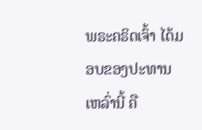ພຣະຄຣິດເຈົ້າ ໄດ້ມອບຂອງປະທານເຫລົ່ານີ້ ຄື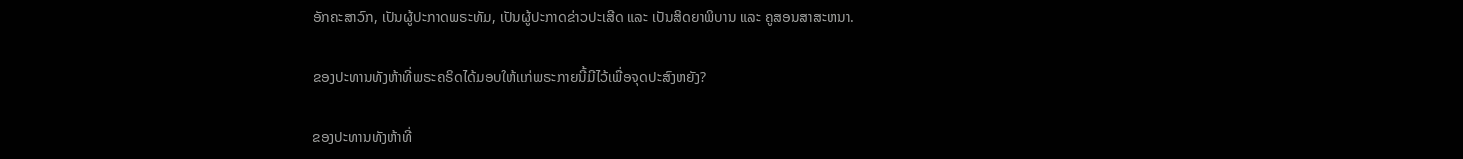ອັກຄະສາວົກ, ເປັນຜູ້ປະກາດພຣະທັມ, ເປັນຜູ້ປະກາດຂ່າວປະເສີດ ແລະ ເປັນສິດຍາພິບານ ແລະ ຄູສອນສາສະຫນາ.

ຂອງປະທານທັງຫ້າທີ່ພຣະຄຣິດໄດ້ມອບໃຫ້ເເກ່ພຣະກາຍນີ້ມີໄວ້ເພື່ອຈຸດປະສົງຫຍັງ?

ຂອງປະທານທັງຫ້າທີ່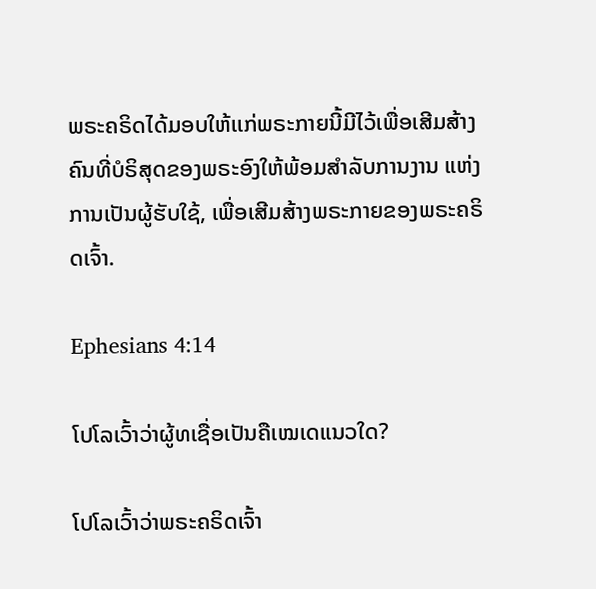ພຣະຄຣິດໄດ້ມອບໃຫ້ເເກ່ພຣະກາຍນີ້ມີໄວ້ເພື່ອເສີມສ້າງຄົນທີ່ບໍຣິສຸດຂອງພຣະອົງໃຫ້ພ້ອມສຳລັບການງານ ແຫ່ງການເປັນຜູ້ຮັບໃຊ້, ເພື່ອເສີມສ້າງພຣະກາຍຂອງພຣະຄຣິດເຈົ້າ.

Ephesians 4:14

ໂປໂລເວົ້າວ່າຜູ້ທເຊື່ອເປັນຄືເໝເດແນວໃດ?

ໂປໂລເວົ້າວ່າພຣະຄຣິດເຈົ້າ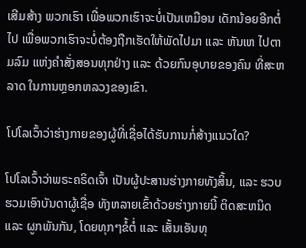ເສີມສ້າງ ພວກເຮົາ ເພື່ອພວກເຮົາຈະບໍ່ເປັນເຫມືອນ ເດັກນ້ອຍອີກຕໍ່ໄປ ເພື່ອພວກເຮົາຈະບໍ່ຕ້ອງຖືກເຮັດໃຫ້ພັດໄປມາ ແລະ ຫັນເຫ ໄປຕາມລົມ ແຫ່ງຄຳສັ່ງສອນທຸກຢ່າງ ແລະ ດ້ວຍກົນອຸບາຍຂອງຄົນ ທີ່ສະຫລາດ ໃນການຫຼອກຫລວງຂອງເຂົາ.

ໂປໂລເວົ້າວ່າຮ່າງກາຍຂອງຜູ້ທີ່ເຊື່ອໄດ້ຮັບການກໍ່ສ້າງແນວໃດ?

ໂປໂລເວົ້າວ່າພຣະຄຣິດເຈົ້າ ເປັນຜູ້ປະສານຮ່າງກາຍທັງສິ້ນ, ແລະ ຮວບຮວມເອົາບັນດາຜູ້ເຊື່ອ ທັງຫລາຍເຂົ້າດ້ວຍຮ່າງກາຍນີ້ ຕິດສະຫນິດ ແລະ ຜູກພັນກັນ, ໂດຍທຸກໆຂໍ້ຕໍ່ ແລະ ເສັ້ນເອັນທຸ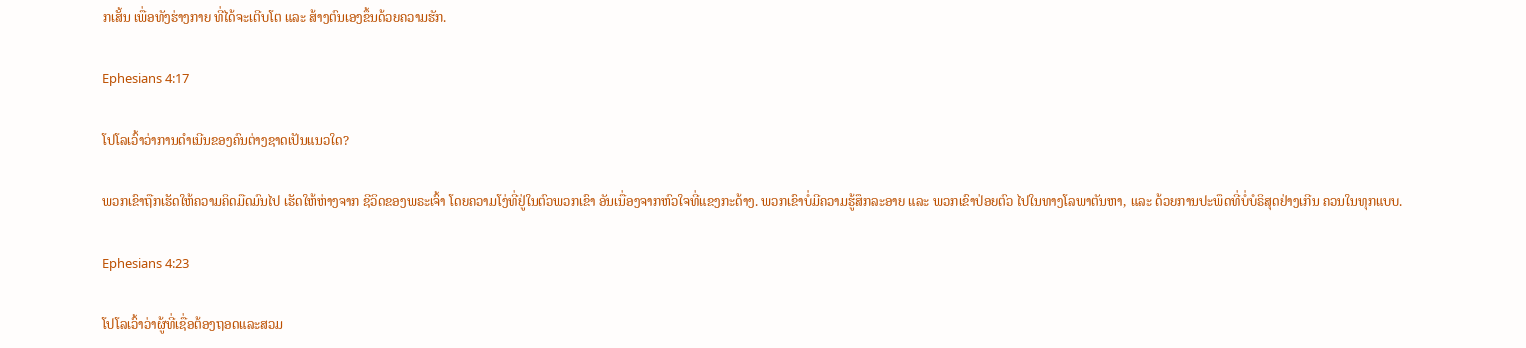ກເສັ້ນ ເພື່ອທັງຮ່າງກາຍ ທີ່ໄດ້ຈະເຕີບໂຕ ແລະ ສ້າງຕົນເອງຂຶ້ນດ້ວຍຄວາມຮັກ.

Ephesians 4:17

ໂປໂລເວົ້າວ່າການດຳເນີນຂອງຄົນຕ່າງຊາດເປັນແນວໃດ?

ພວກເຂົາຖືກເຮັດໃຫ້ຄວາມຄິດມືດມົນໄປ ເຮັດໃຫ້ຫ່າງຈາກ ຊີວິດຂອງພຣະເຈົ້າ ໂດຍຄວາມໂງ່ທີ່ຢູ່ໃນຕົວພວກເຂົາ ອັນເນື່ອງຈາກຫົວໃຈທີ່ແຂງກະດ້າງ. ພວກເຂົາບໍ່ມີຄວາມຮູ້ສຶກລະອາຍ ແລະ ພວກເຂົາປ່ອຍຕົວ ໄປໃນທາງໂລພາຕັນຫາ, ແລະ ດ້ວຍການປະພຶດທີ່ບໍ່ບໍຣິສຸດຢ່າງເກີນ ຄວນໃນທຸກແບບ.

Ephesians 4:23

ໂປໂລເວົ້າວ່າຜູ້ທີ່ເຊື່ອຕ້ອງຖອດແລະສວມ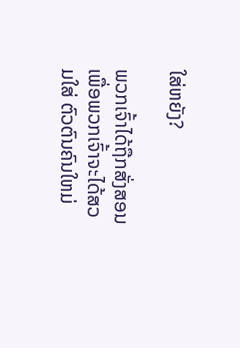ໃສ່ຫຍັງ?

ພວກເຈົ້າໄດ້ຖືກສັ່ງສອນເພື່ອພວກເຈົ້າຈະໄດ້ສວມໃສ່ ຕົວຕົນຄົນໃຫມ່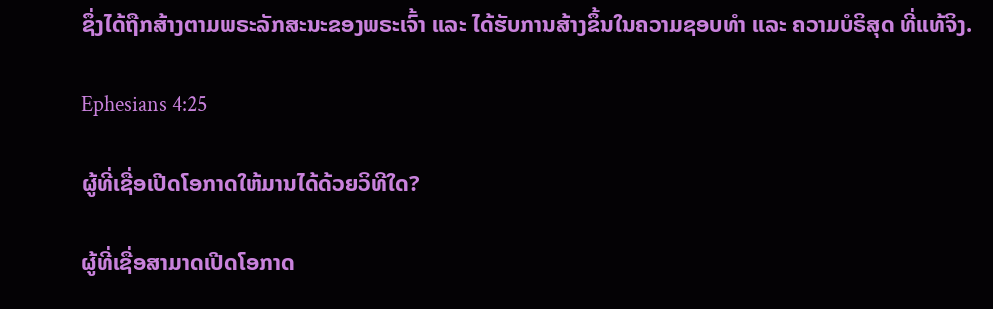ຊຶ່ງໄດ້ຖືກສ້າງຕາມພຣະລັກສະນະຂອງພຣະເຈົ້າ ແລະ ໄດ້ຮັບການສ້າງຂຶ້ນໃນຄວາມຊອບທຳ ແລະ ຄວາມບໍຣິສຸດ ທີ່ແທ້ຈິງ.

Ephesians 4:25

ຜູ້ທີ່ເຊື່ອເປີດໂອກາດໃຫ້ມານໄດ້ດ້ວຍວິທີໃດ?

ຜູ້ທີ່ເຊື່ອສາມາດເປີດໂອກາດ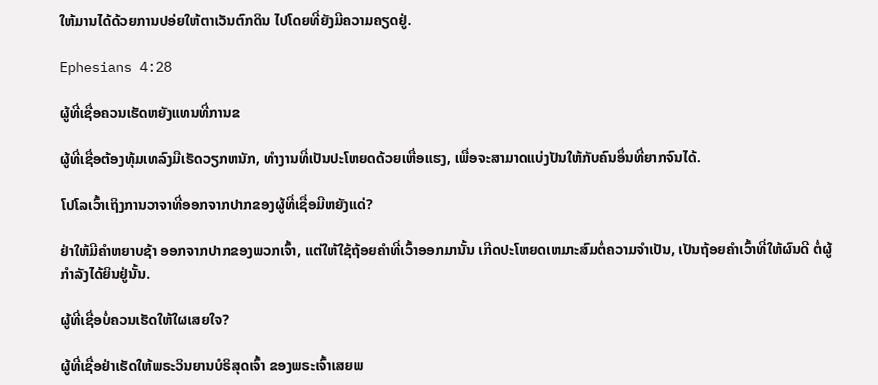ໃຫ້ມານໄດ້ດ້ວຍການປອ່ຍໃຫ້ຕາເວັນຕົກດິນ ໄປໂດຍທີ່ຍັງມີຄວາມຄຽດຢູ່.

Ephesians 4:28

ຜູ້ທີ່ເຊື່ອຄວນເຮັດຫຍັງແທນທີ່ການຂ

ຜູ້ທີ່ເຊື່ອຕ້ອງທຸ້ມເທລົງມືເຮັດວຽກຫນັກ, ທຳງານທີ່ເປັນປະໂຫຍດດ້ວຍເຫື່ອແຮງ, ເພື່ອຈະສາມາດແບ່ງປັນໃຫ້ກັບຄົນອຶ່ນທີ່ຍາກຈົນໄດ້.

ໂປໂລເວົ້າເຖິງການວາຈາທີ່ອອກຈາກປາກຂອງຜູ້ທີ່ເຊື່ອມີຫຍັງແດ່?

ຢ່າໃຫ້ມີຄຳຫຍາບຊ້າ ອອກຈາກປາກຂອງພວກເຈົ້າ, ແຕ່ໃຫ້ໃຊ້ຖ້ອຍຄຳທີ່ເວົ້າອອກມານັ້ນ ເກີດປະໂຫຍດເຫມາະສົມຕໍ່ຄວາມຈຳເປັນ, ເປັນຖ້ອຍຄຳເວົ້າທີ່ໃຫ້ຜົນດີ ຕໍ່ຜູ້ກຳລັງໄດ້ຍິນຢູ່ນັ້ນ.

ຜູ້ທີ່ເຊື່ອບໍ່ຄວນເຮັດໃຫ້ໃຜເສຍໃຈ?

ຜູ້ທີ່ເຊື່ອຢ່າເຮັດໃຫ້ພຣະວິນຍານບໍຣິສຸດເຈົ້າ ຂອງພຣະເຈົ້າເສຍພ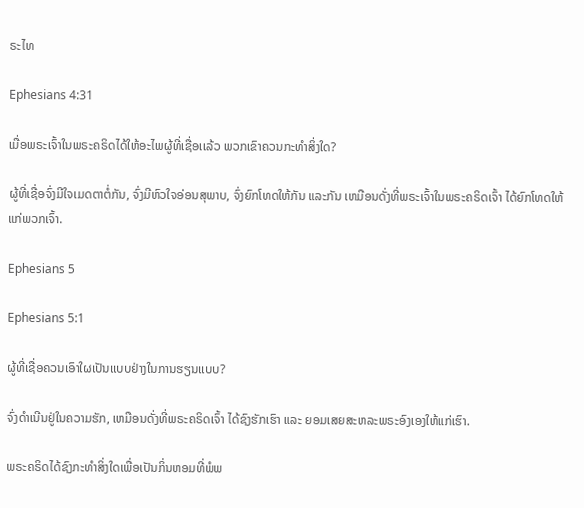ຣະໄທ

Ephesians 4:31

ເມື່ອພຣະເຈົ້າໃນພຣະຄຣິດໄດ້ໃຫ້ອະໄພຜູ້ທີ່ເຊື່ອເເລ້ວ ພວກເຂົາຄວນກະທໍາສິ່ງໃດ?

ຜູ້ທີ່ເຊື່ອຈົ່ງມີໃຈເມດຕາຕໍ່ກັນ, ຈົ່ງມີຫົວໃຈອ່ອນສຸພາບ, ຈົ່ງຍົກໂທດໃຫ້ກັນ ແລະກັນ ເຫມືອນດັ່ງທີ່ພຣະເຈົ້າໃນພຣະຄຣິດເຈົ້າ ໄດ້ຍົກໂທດໃຫ້ແກ່ພວກເຈົ້າ.

Ephesians 5

Ephesians 5:1

ຜູ້ທີ່ເຊື່ອຄວນເອົາໃຜເປັນເເບບຢ່າງໃນການຮຽນເເບບ?

ຈົ່ງດຳເນີນຢູ່ໃນຄວາມຮັກ, ເຫມືອນດັ່ງທີ່ພຣະຄຣິດເຈົ້າ ໄດ້ຊົງຮັກເຮົາ ແລະ ຍອມເສຍສະຫລະພຣະອົງເອງໃຫ້ແກ່ເຮົາ.

ພຣະຄຣິດໄດ້ຊົງກະທໍາສິ່ງໃດເພື່ອເປັນກິ່ນຫອມທີ່ພໍພ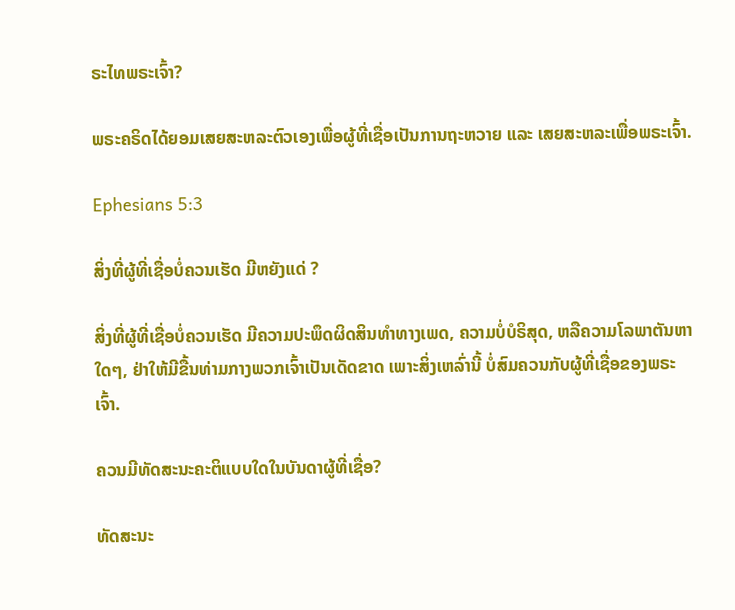ຣະໄທພຣະເຈົ້າ?

ພຣະຄຣິດໄດ້ຍອມເສຍສະຫລະຕົວເອງເພື່ອຜູ້ທີ່ເຊື່ອເປັນການຖະຫວາຍ ແລະ ເສຍສະຫລະເພື່ອພຣະເຈົ້າ.

Ephesians 5:3

ສິ່ງທີ່ຜູ້ທີ່ເຊື່ອບໍ່ຄວນເຮັດ ມີຫຍັງແດ່ ?

ສິ່ງທີ່ຜູ້ທີ່ເຊື່ອບໍ່ຄວນເຮັດ ມີຄວາມປະພຶດຜິດສິນທຳທາງເພດ, ຄວາມບໍ່ບໍຣິສຸດ, ຫລືຄວາມໂລພາຕັນຫາໃດໆ, ຢ່າໃຫ້ມີຂື້ນທ່າມກາງພວກເຈົ້າເປັນເດັດຂາດ ເພາະສິ່ງເຫລົ່ານີ້ ບໍ່ສົມຄວນກັບຜູ້ທີ່ເຊື່ອຂອງພຣະເຈົ້າ.

ຄວນມີທັດສະນະຄະຕິແບບໃດໃນບັນດາຜູ້ທີ່ເຊື່ອ?

ທັດສະນະ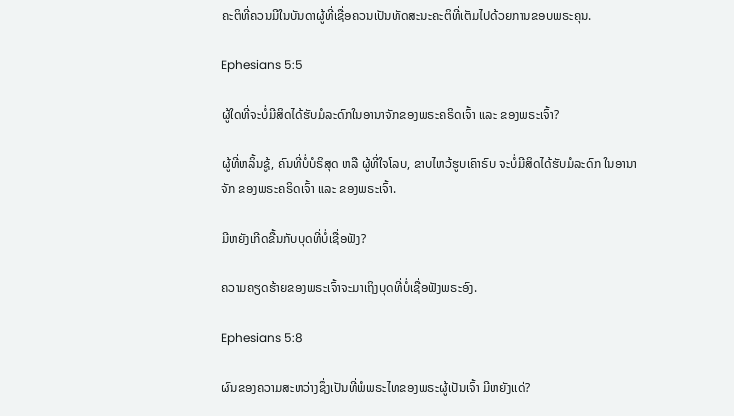ຄະຕິທີ່ຄວນມີໃນບັນດາຜູ້ທີ່ເຊື່ອຄວນເປັນທັດສະນະຄະຕິທີ່ເຕັມໄປດ້ວຍການຂອບພຣະຄຸນ.

Ephesians 5:5

ຜູ້ໃດທີ່ຈະບໍ່ມີສິດໄດ້ຮັບມໍລະດົກໃນອານາຈັກຂອງພຣະຄຣິດເຈົ້າ ແລະ ຂອງພຣະເຈົ້າ?

ຜູ້ທີ່ຫລິ້ນຊູ້, ຄົນທີ່ບໍ່ບໍຣິສຸດ ຫລື ຜູ້ທີ່ໃຈໂລບ, ຂາບໄຫວ້ຮູບເຄົາຣົບ ຈະບໍ່ມີສິດໄດ້ຮັບມໍລະດົກ ໃນອານາຈັກ ຂອງພຣະຄຣິດເຈົ້າ ແລະ ຂອງພຣະເຈົ້າ.

ມີຫຍັງເກີດຂື້ນກັບບຸດທີ່ບໍ່ເຊື່ອຟັງ?

ຄວາມຄຽດຮ້າຍຂອງພຣະເຈົ້າຈະມາເຖິງບຸດທີ່ບໍ່ເຊື່ອຟັງພຣະອົງ.

Ephesians 5:8

ຜົນຂອງຄວາມສະຫວ່າງຊຶ່ງເປັນທີ່ພໍພຣະໄທຂອງພຣະຜູ້ເປັນເຈົ້າ ມີຫຍັງເເດ່?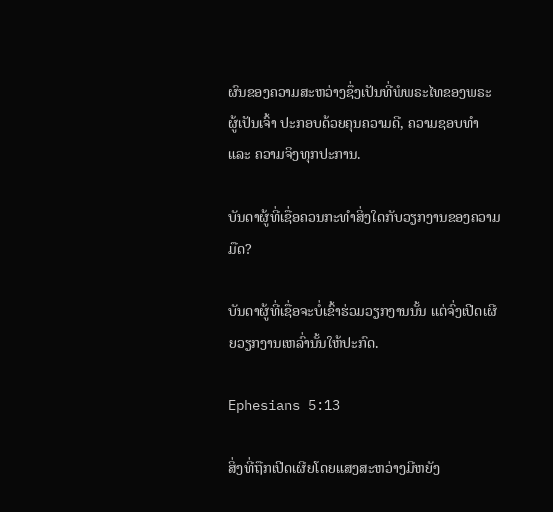ຜົນຂອງຄວາມສະຫວ່າງຊຶ່ງເປັນທີ່ພໍພຣະໄທຂອງພຣະຜູ້ເປັນເຈົ້າ ປະກອບດ້ວຍຄຸນຄວາມດີ, ຄວາມຊອບທໍາ ແລະ ຄວາມຈິງທຸກປະການ.

ບັນດາຜູ້ທີ່ເຊື່ອຄວນກະທໍາສິ່ງໃດກັບວຽກງານຂອງຄວາມມືດ?

ບັນດາຜູ້ທີ່ເຊື່ອຈະບໍ່ເຂົ້າຮ່ວມວຽກງານນັ້ນ ເເຕ່ຈົ່ງເປີດເຜີຍວຽກງານເຫລົ່ານັ້ນໃຫ້ປະກົດ.

Ephesians 5:13

ສິ່ງທີ່ຖືກເປີດເຜີຍໂດຍແສງສະຫວ່າງມີຫຍັງ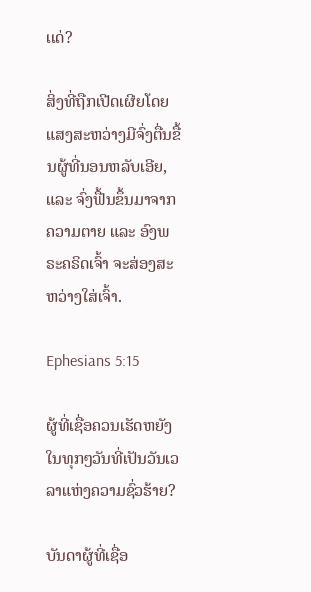ເເດ່?

ສິ່ງທີ່ຖືກເປີດເຜີຍໂດຍແສງສະຫວ່າງມີຈົ່ງຕື່ນຂື້ນຜູ້ທີ່ນອນຫລັບເອີຍ, ແລະ ຈົ່ງຟື້ນຂຶ້ນມາຈາກ ຄວາມຕາຍ ແລະ ອົງພຣະຄຣິດເຈົ້າ ຈະສ່ອງສະຫວ່າງໃສ່ເຈົ້າ.

Ephesians 5:15

ຜູ້ທີ່ເຊື່ອຄວນເຮັດຫຍັງໃນທຸກໆວັນທີ່ເປັນວັນເວລາແຫ່ງຄວາມຊົ່ວຮ້າຍ?

ບັນດາຜູ້ທີ່ເຊື່ອ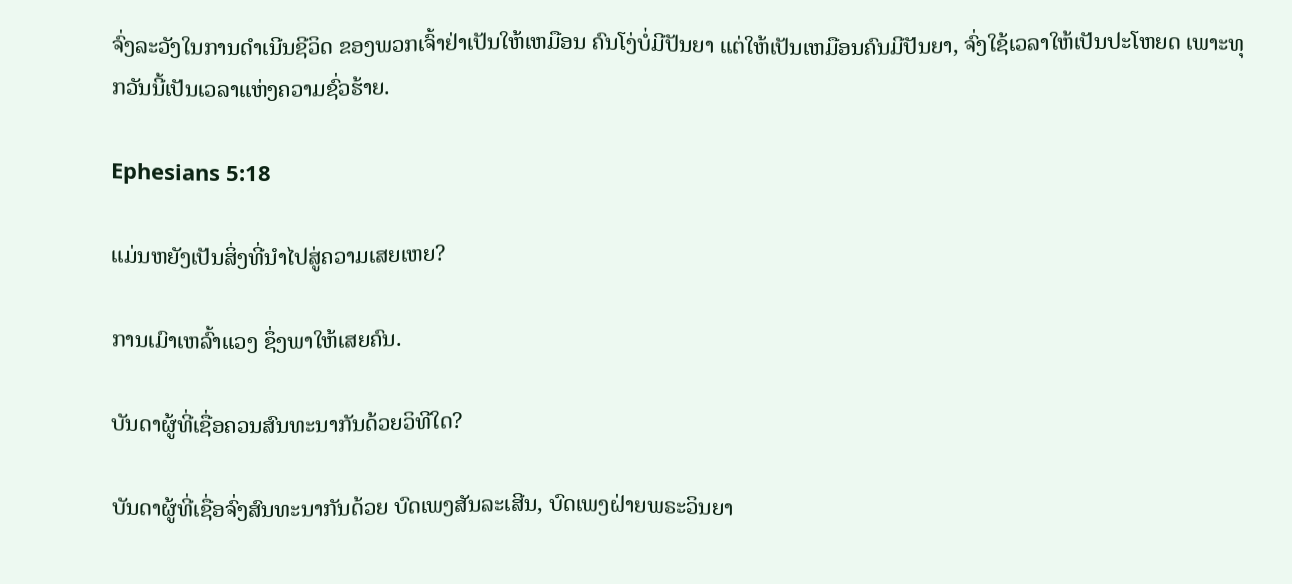ຈົ່ງລະວັງໃນການດຳເນີນຊີວິດ ຂອງພວກເຈົ້າຢ່າເປັນໃຫ້ເຫມືອນ ຄົນໂງ່ບໍ່ມີປັນຍາ ແຕ່ໃຫ້ເປັນເຫມືອນຄົນມີປັນຍາ, ຈົ່ງໃຊ້ເວລາໃຫ້ເປັນປະໂຫຍດ ເພາະທຸກວັນນີ້ເປັນເວລາແຫ່ງຄວາມຊົ່ວຮ້າຍ.

Ephesians 5:18

ແມ່ນຫຍັງເປັນສິ່ງທີ່ນໍາໄປສູ່ຄວາມເສຍເຫຍ?

ການເມົາເຫລົ້າແວງ ຊຶ່ງພາໃຫ້ເສຍຄົນ.

ບັນດາຜູ້ທີ່ເຊື່ອຄວນສົນທະນາກັນດ້ວຍວິທີໃດ?

ບັນດາຜູ້ທີ່ເຊື່ອຈົ່ງສົນທະນາກັນດ້ວຍ ບົດເພງສັນລະເສີນ, ບົດເພງຝ່າຍພຣະວິນຍາ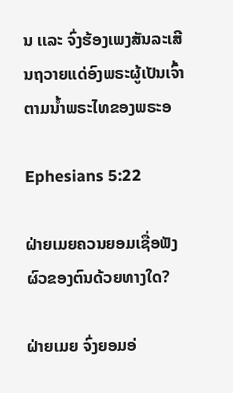ນ ເເລະ ຈົ່ງຮ້ອງເພງສັນລະເສີນຖວາຍແດ່ອົງພຣະຜູ້ເປັນເຈົ້າ ຕາມນ້ຳພຣະໄທຂອງພຣະອ

Ephesians 5:22

ຝ່າຍເມຍຄວນຍອມເຊື່ອຟັງຜົວຂອງຕົນດ້ວຍທາງໃດ?

ຝ່າຍເມຍ ຈົ່ງຍອມອ່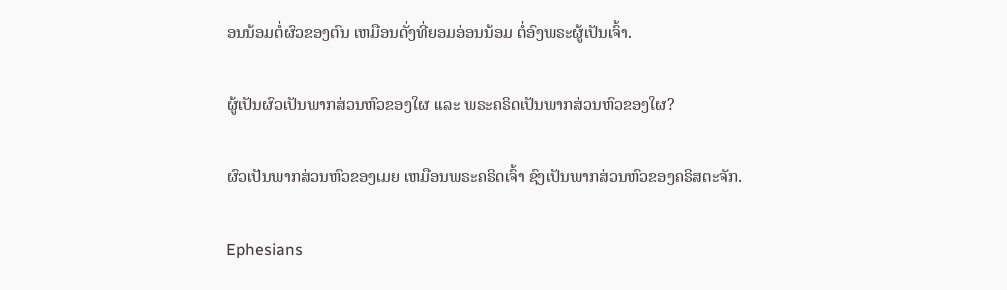ອນນ້ອມຕໍ່ຜົວຂອງຕົນ ເຫມືອນດັ່ງທີ່ຍອມອ່ອນນ້ອມ ຕໍ່ອົງພຣະຜູ້ເປັນເຈົ້າ.

ຜູ້ເປັນຜົວເປັນພາກສ່ວນຫົວຂອງໃຜ ເເລະ ພຣະຄຣິດເປັນພາກສ່ວນຫົວຂອງໃຜ?

ຜົວເປັນພາກສ່ວນຫົວຂອງເມຍ ເຫມືອນພຣະຄຣິດເຈົ້າ ຊົງເປັນພາກສ່ວນຫົວຂອງຄຣິສຕະຈັກ.

Ephesians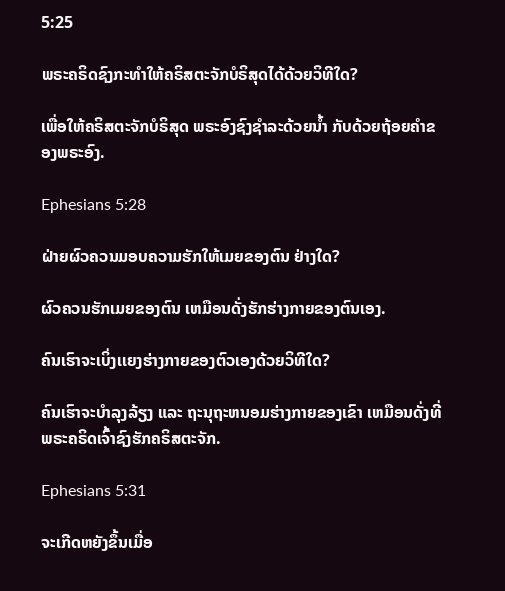5:25

ພຣະຄຣິດຊົງກະທໍາໃຫ້ຄຣິສຕະຈັກບໍຣິສຸດໄດ້ດ້ວຍວິທີໃດ?

ເພື່ອໃຫ້ຄຣິສຕະຈັກບໍຣິສຸດ ພຣະອົງຊົງຊຳລະດ້ວຍນໍ້າ ກັບດ້ວຍຖ້ອຍຄຳຂອງພຣະອົງ.

Ephesians 5:28

ຝ່າຍຜົວຄວນມອບຄວາມຮັກໃຫ້ເມຍຂອງຕົນ ຢ່າງໃດ?

ຜົວຄວນຮັກເມຍຂອງຕົນ ເຫມືອນດັ່ງຮັກຮ່າງກາຍຂອງຕົນເອງ.

ຄົນເຮົາຈະເບິ່ງເເຍງຮ່າງກາຍຂອງຕົວເອງດ້ວຍວິທີໃດ?

ຄົນເຮົາຈະບຳລຸງລ້ຽງ ແລະ ຖະນຸຖະຫນອມຮ່າງກາຍຂອງເຂົາ ເຫມືອນດັ່ງທີ່ ພຣະຄຣິດເຈົ້າຊົງຮັກຄຣິສຕະຈັກ.

Ephesians 5:31

ຈະເກີດຫຍັງຂຶ້ນເມື່ອ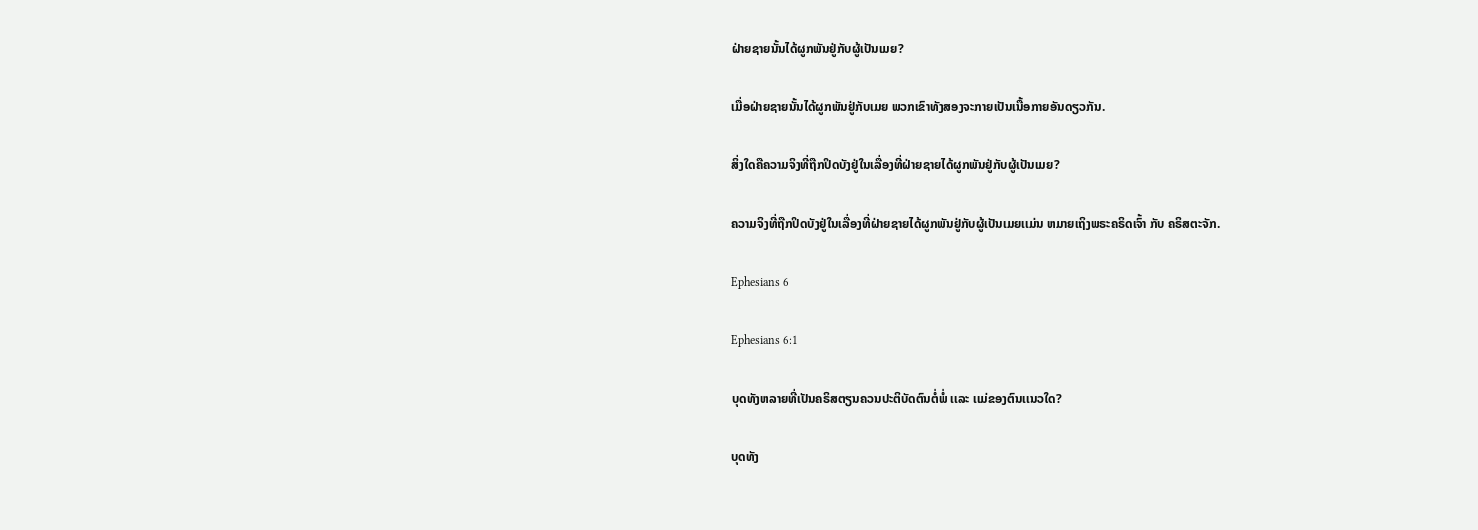ຝ່າຍຊາຍນັ້ນໄດ້ຜູກພັນຢູ່ກັບຜູ້ເປັນເມຍ?

ເມື່ອຝ່າຍຊາຍນັ້ນໄດ້ຜູກພັນຢູ່ກັບເມຍ ພວກເຂົາທັງສອງຈະກາຍເປັນເນື້ອກາຍອັນດຽວກັນ.

ສິ່ງໃດຄືຄວາມຈິງທີ່ຖືກປິດບັງຢູ່ໃນເລື່ອງທີ່ຝ່າຍຊາຍໄດ້ຜູກພັນຢູ່ກັບຜູ້ເປັນເມຍ?

ຄວາມຈິງທີ່ຖືກປິດບັງຢູ່ໃນເລື່ອງທີ່ຝ່າຍຊາຍໄດ້ຜູກພັນຢູ່ກັບຜູ້ເປັນເມຍເເມ່ນ ຫມາຍເຖິງພຣະຄຣິດເຈົ້າ ກັບ ຄຣິສຕະຈັກ.

Ephesians 6

Ephesians 6:1

ບຸດທັງຫລາຍທີ່ເປັນຄຣິສຕຽນຄວນປະຕິບັດຕົນຕໍ່ພໍ່ ເເລະ ເເມ່ຂອງຕົນເເນວໃດ?

ບຸດທັງ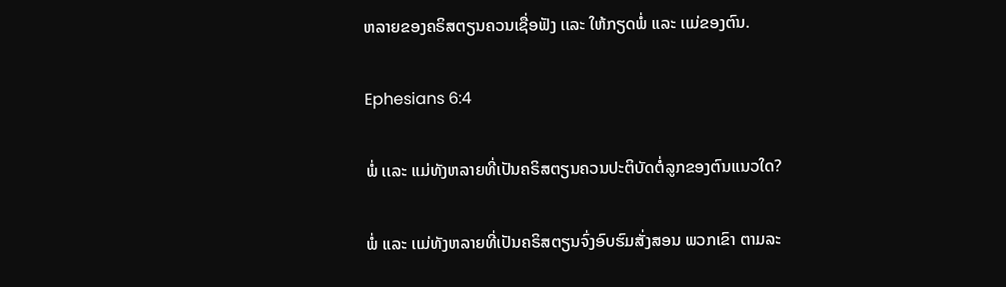ຫລາຍຂອງຄຣິສຕຽນຄວນເຊື່ອຟັງ ເເລະ ໃຫ້ກຽດພໍ່ ເເລະ ເເມ່ຂອງຕົນ.

Ephesians 6:4

ພໍ່ ເເລະ ເເມ່ທັງຫລາຍທີ່ເປັນຄຣິສຕຽນຄວນປະຕິບັດຕໍ່ລູກຂອງຕົນເເນວໃດ?

ພໍ່ ເເລະ ເເມ່ທັງຫລາຍທີ່ເປັນຄຣິສຕຽນຈົ່ງອົບຮົມສັ່ງສອນ ພວກເຂົາ ຕາມລະ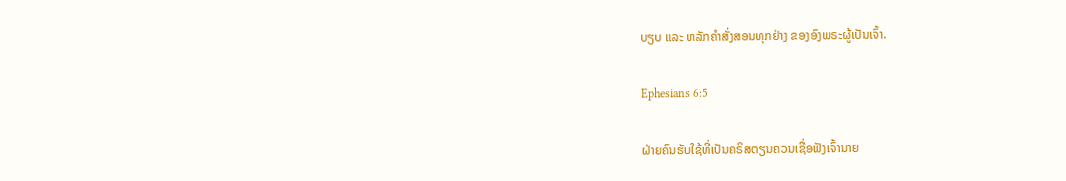ບຽບ ແລະ ຫລັກຄຳສັ່ງສອນທຸກຢ່າງ ຂອງອົງພຣະຜູ້ເປັນເຈົ້າ.

Ephesians 6:5

ຝ່າຍຄົນຮັບໃຊ້ທີ່ເປັນຄຣິສຕຽນຄວນເຊື່ອຟັງເຈົ້ານາຍ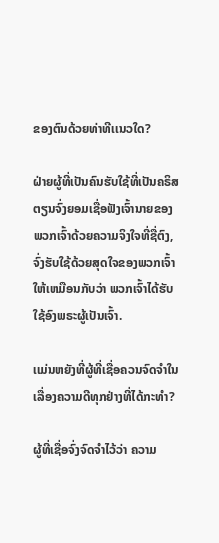ຂອງຕົນດ້ວຍທ່າທີເເນວໃດ?

ຝ່າຍຜູ້ທີ່ເປັນຄົນຮັບໃຊ້ທີ່ເປັນຄຣິສຕຽນຈົ່ງຍອມເຊື່ອຟັງເຈົ້ານາຍຂອງພວກເຈົ້າດ້ວຍຄວາມຈິງໃຈທີ່ຊື່ຕົງ, ຈົ່ງຮັບໃຊ້ດ້ວຍສຸດໃຈຂອງພວກເຈົ້າ ໃຫ້ເຫມືອນກັບວ່າ ພວກເຈົ້າໄດ້ຮັບໃຊ້ອົງພຣະຜູ້ເປັນເຈົ້າ.

ເເມ່ນຫຍັງທີ່ຜູ້ທີ່ເຊື່ອຄວນຈົດຈໍາໃນເລື່ອງຄວາມດີທຸກຢ່າງທີ່ໄດ້ກະທໍາ?

ຜູ້ທີ່ເຊື່ອຈົ່ງຈົດຈຳໄວ້ວ່າ ຄວາມ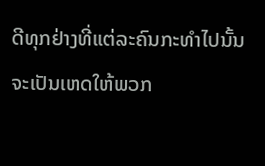ດີທຸກຢ່າງທີ່ແຕ່ລະຄົນກະທໍາໄປນັ້ນ ຈະເປັນເຫດໃຫ້ພວກ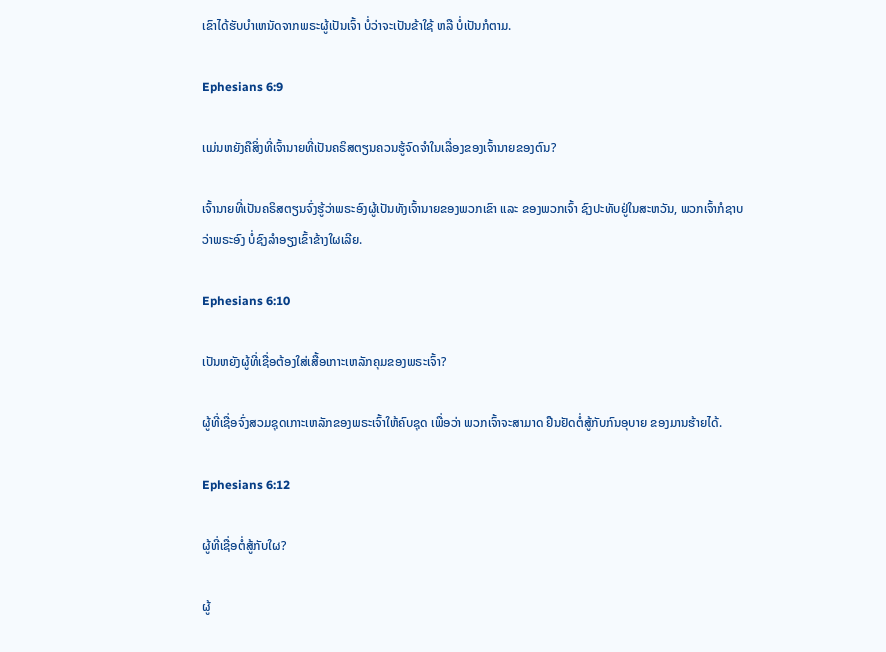ເຂົາໄດ້ຮັບບຳເຫນັດຈາກພຣະຜູ້ເປັນເຈົ້າ ບໍ່ວ່າຈະເປັນຂ້າໃຊ້ ຫລື ບໍ່ເປັນກໍຕາມ.

Ephesians 6:9

ເເມ່ນຫຍັງຄືສິ່ງທີ່ເຈົ້ານາຍທີ່ເປັນຄຣິສຕຽນຄວນຮູ້ຈົດຈໍາໃນເລື່ອງຂອງເຈົ້ານາຍຂອງຕົນ?

ເຈົ້ານາຍທີ່ເປັນຄຣິສຕຽນຈົ່ງຮູ້ວ່າພຣະອົງຜູ້ເປັນທັງເຈົ້ານາຍຂອງພວກເຂົາ ແລະ ຂອງພວກເຈົ້າ ຊົງປະທັບຢູ່ໃນສະຫວັນ, ພວກເຈົ້າກໍຊາບວ່າພຣະອົງ ບໍ່ຊົງລຳອຽງເຂົ້າຂ້າງໃຜເລີຍ.

Ephesians 6:10

ເປັນຫຍັງຜູ້ທີ່ເຊື່ອຕ້ອງໃສ່ເສື້ອເກາະເຫລັກຄຸມຂອງພຣະເຈົ້າ?

ຜູ້ທີ່ເຊື່ອຈົ່ງສວມຊຸດເກາະເຫລັກຂອງພຣະເຈົ້າໃຫ້ຄົບຊຸດ ເພື່ອວ່າ ພວກເຈົ້າຈະສາມາດ ຢືນຢັດຕໍ່ສູ້ກັບກົນອຸບາຍ ຂອງມານຮ້າຍໄດ້.

Ephesians 6:12

ຜູ້ທີ່ເຊື່ອຕໍ່ສູ້ກັບໃຜ?

ຜູ້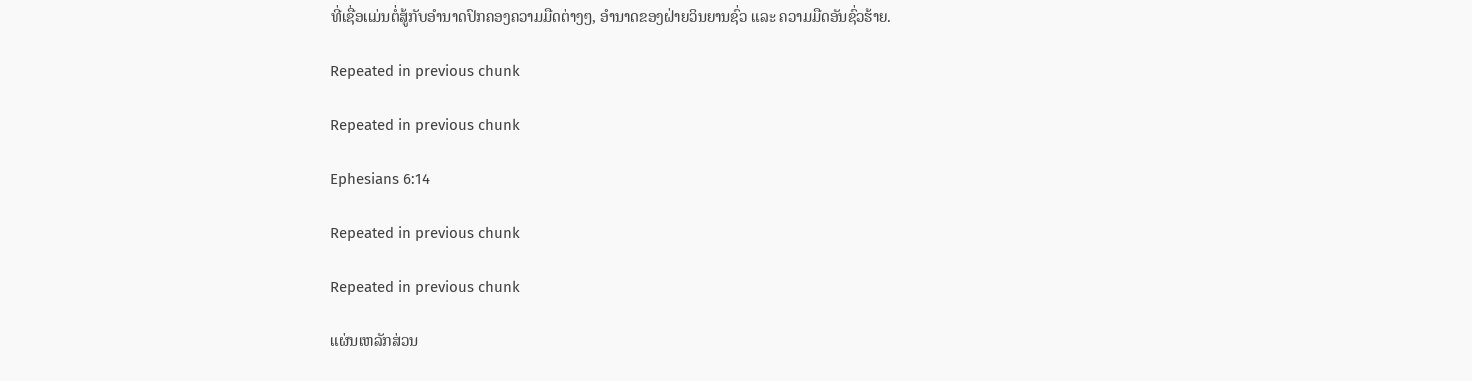ທີ່ເຊື່ອເເມ່ນຕໍ່ສູ້ກັບອຳນາດປົກຄອງຄວາມມືດຕ່າງໆ, ອຳນາດຂອງຝ່າຍວິນຍານຊົ່ວ ແລະ ຄວາມມືດອັນຊົ່ວຮ້າຍ.

Repeated in previous chunk

Repeated in previous chunk

Ephesians 6:14

Repeated in previous chunk

Repeated in previous chunk

ແຜ່ນເຫລັກສ່ວນ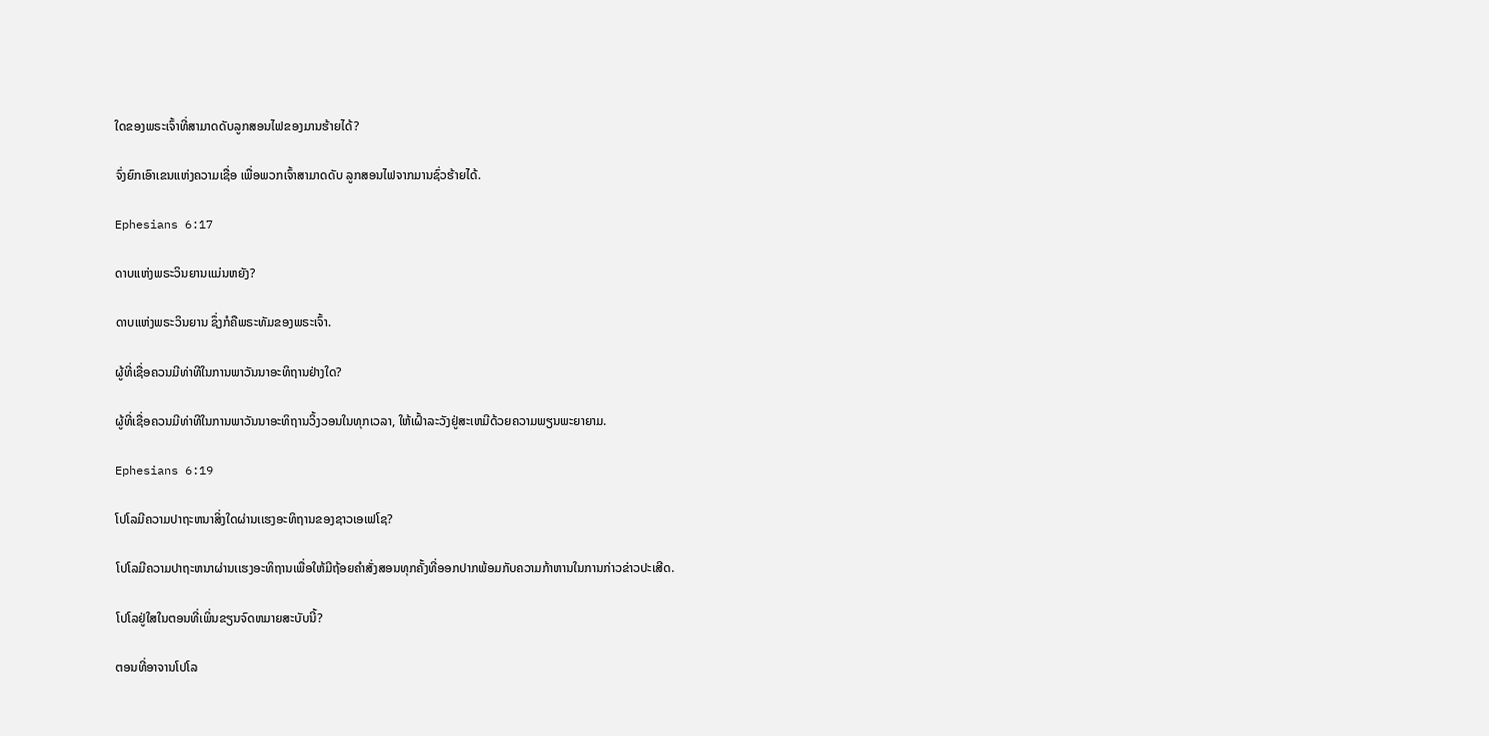ໃດຂອງພຣະເຈົ້າທີ່ສາມາດດັບລູກສອນໄຟຂອງມານຮ້າຍໄດ້?

ຈົ່ງຍົກເອົາເຂນແຫ່ງຄວາມເຊື່ອ ເພື່ອພວກເຈົ້າສາມາດດັບ ລູກສອນໄຟຈາກມານຊົ່ວຮ້າຍໄດ້.

Ephesians 6:17

ດາບແຫ່ງພຣະວິນຍານເເມ່ນຫຍັງ?

ດາບແຫ່ງພຣະວິນຍານ ຊຶ່ງກໍຄືພຣະທັມຂອງພຣະເຈົ້າ.

ຜູ້ທີ່ເຊື່ອຄວນມີທ່າທີໃນການພາວັນນາອະທິຖານຢ່າງໃດ?

ຜູ້ທີ່ເຊື່ອຄວນມີທ່າທີໃນການພາວັນນາອະທິຖານວິ້ງວອນໃນທຸກເວລາ, ໃຫ້ເຝົ້າລະວັງຢູ່ສະເຫມີດ້ວຍຄວາມພຽນພະຍາຍາມ.

Ephesians 6:19

ໂປໂລມີຄວາມປາຖະຫນາສິ່ງໃດຜ່ານເເຮງອະທິຖານຂອງຊາວເອເຟໂຊ?

ໂປໂລມີຄວາມປາຖະຫນາຜ່ານເເຮງອະທິຖານເພື່ອໃຫ້ມີຖ້ອຍຄຳສັ່ງສອນທຸກຄັ້ງທີ່ອອກປາກພ້ອມກັບຄວາມກ້າຫານໃນການກ່າວຂ່າວປະເສີດ.

ໂປໂລຢູ່ໃສໃນຕອນທີ່ເພິ່ນຂຽນຈົດຫມາຍສະບັບນີ້?

ຕອນທີ່ອາຈານໂປໂລ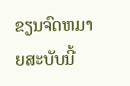ຂຽນຈົດຫມາຍສະບັບນີ້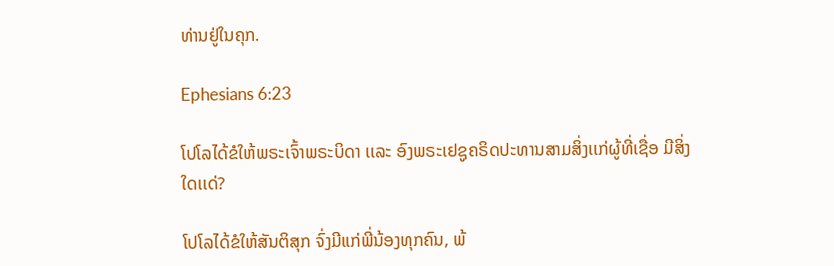ທ່ານຢູ່ໃນຄຸກ.

Ephesians 6:23

ໂປໂລໄດ້ຂໍໃຫ້ພຣະເຈົ້າພຣະບິດາ ເເລະ ອົງພຣະເຢຊູຄຣິດປະທານສາມສິ່ງເເກ່ຜູ້ທີ່ເຊື່ອ ມີສິ່ງໃດເເດ່?

ໂປໂລໄດ້ຂໍໃຫ້ສັນຕິສຸກ ຈົ່ງມີແກ່ພີ່ນ້ອງທຸກຄົນ, ພ້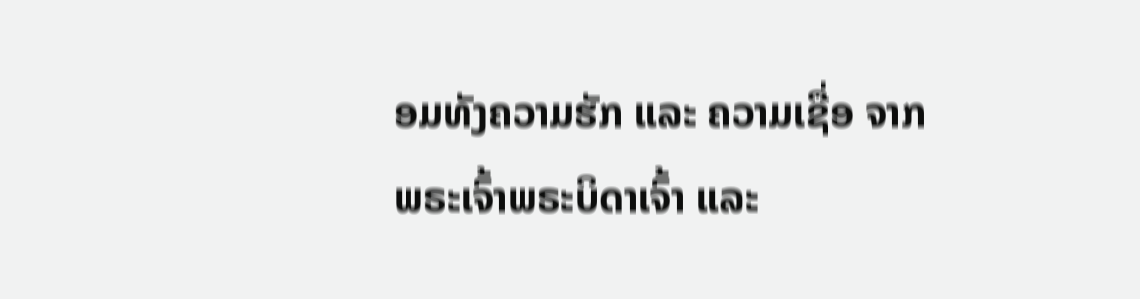ອມທັງຄວາມຮັກ ແລະ ຄວາມເຊື່ອ ຈາກພຣະເຈົ້າພຣະບິດາເຈົ້າ ແລະ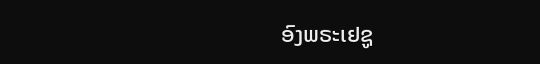ອົງພຣະເຢຊູ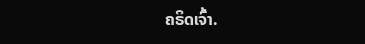ຄຣິດເຈົ້າ.